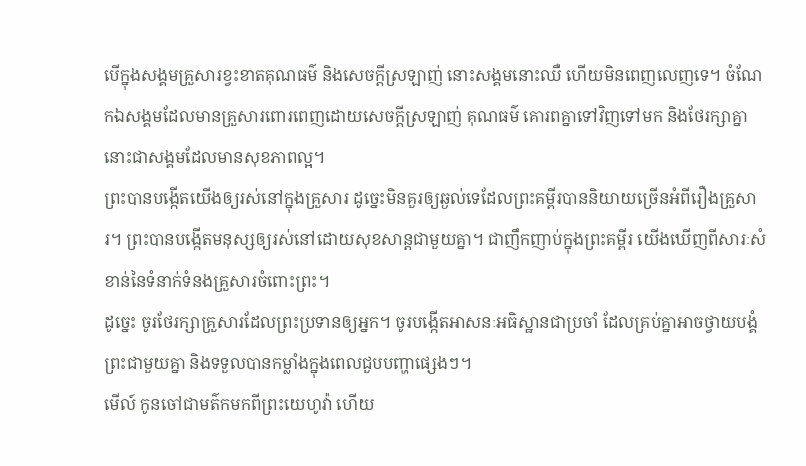បើក្នុងសង្គមគ្រួសារខ្វះខាតគុណធម៌ និងសេចក្ដីស្រឡាញ់ នោះសង្គមនោះឈឺ ហើយមិនពេញលេញទេ។ ចំណែកឯសង្គមដែលមានគ្រួសារពោរពេញដោយសេចក្ដីស្រឡាញ់ គុណធម៌ គោរពគ្នាទៅវិញទៅមក និងថែរក្សាគ្នា នោះជាសង្គមដែលមានសុខភាពល្អ។
ព្រះបានបង្កើតយើងឲ្យរស់នៅក្នុងគ្រួសារ ដូច្នេះមិនគួរឲ្យឆ្ងល់ទេដែលព្រះគម្ពីរបាននិយាយច្រើនអំពីរឿងគ្រួសារ។ ព្រះបានបង្កើតមនុស្សឲ្យរស់នៅដោយសុខសាន្តជាមួយគ្នា។ ជាញឹកញាប់ក្នុងព្រះគម្ពីរ យើងឃើញពីសារៈសំខាន់នៃទំនាក់ទំនងគ្រួសារចំពោះព្រះ។
ដូច្នេះ ចូរថែរក្សាគ្រួសារដែលព្រះប្រទានឲ្យអ្នក។ ចូរបង្កើតអាសនៈអធិស្ឋានជាប្រចាំ ដែលគ្រប់គ្នាអាចថ្វាយបង្គំព្រះជាមួយគ្នា និងទទួលបានកម្លាំងក្នុងពេលជួបបញ្ហាផ្សេងៗ។
មើល៍ កូនចៅជាមត៌កមកពីព្រះយេហូវ៉ា ហើយ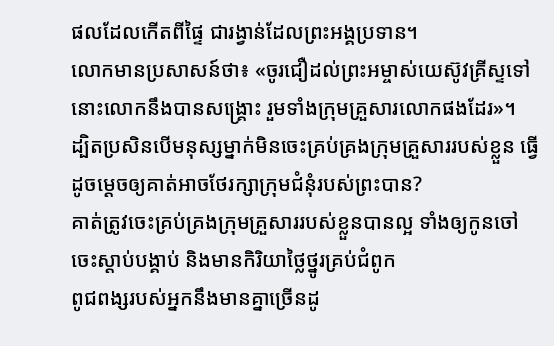ផលដែលកើតពីផ្ទៃ ជារង្វាន់ដែលព្រះអង្គប្រទាន។
លោកមានប្រសាសន៍ថា៖ «ចូរជឿដល់ព្រះអម្ចាស់យេស៊ូវគ្រីស្ទទៅ នោះលោកនឹងបានសង្គ្រោះ រួមទាំងក្រុមគ្រួសារលោកផងដែរ»។
ដ្បិតប្រសិនបើមនុស្សម្នាក់មិនចេះគ្រប់គ្រងក្រុមគ្រួសាររបស់ខ្លួន ធ្វើដូចម្ដេចឲ្យគាត់អាចថែរក្សាក្រុមជំនុំរបស់ព្រះបាន?
គាត់ត្រូវចេះគ្រប់គ្រងក្រុមគ្រួសាររបស់ខ្លួនបានល្អ ទាំងឲ្យកូនចៅចេះស្តាប់បង្គាប់ និងមានកិរិយាថ្លៃថ្នូរគ្រប់ជំពូក
ពូជពង្សរបស់អ្នកនឹងមានគ្នាច្រើនដូ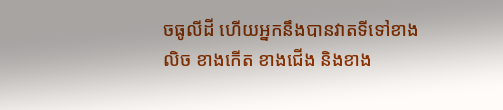ចធូលីដី ហើយអ្នកនឹងបានវាតទីទៅខាងលិច ខាងកើត ខាងជើង និងខាង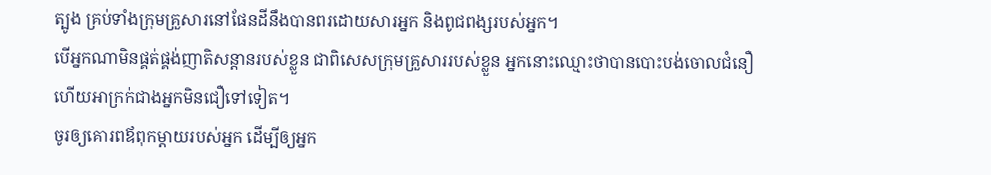ត្បូង គ្រប់ទាំងក្រុមគ្រួសារនៅផែនដីនឹងបានពរដោយសារអ្នក និងពូជពង្សរបស់អ្នក។
បើអ្នកណាមិនផ្គត់ផ្គង់ញាតិសន្តានរបស់ខ្លួន ជាពិសេសក្រុមគ្រួសាររបស់ខ្លួន អ្នកនោះឈ្មោះថាបានបោះបង់ចោលជំនឿ ហើយអាក្រក់ជាងអ្នកមិនជឿទៅទៀត។
ចូរឲ្យគោរពឪពុកម្តាយរបស់អ្នក ដើម្បីឲ្យអ្នក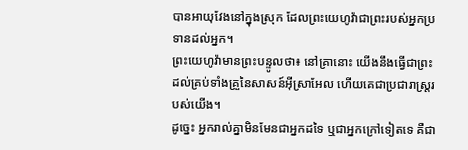បានអាយុវែងនៅក្នុងស្រុក ដែលព្រះយេហូវ៉ាជាព្រះរបស់អ្នកប្រទានដល់អ្នក។
ព្រះយេហូវ៉ាមានព្រះបន្ទូលថា៖ នៅគ្រានោះ យើងនឹងធ្វើជាព្រះដល់គ្រប់ទាំងគ្រួនៃសាសន៍អ៊ីស្រាអែល ហើយគេជាប្រជារាស្ត្ររបស់យើង។
ដូច្នេះ អ្នករាល់គ្នាមិនមែនជាអ្នកដទៃ ឬជាអ្នកក្រៅទៀតទេ គឺជា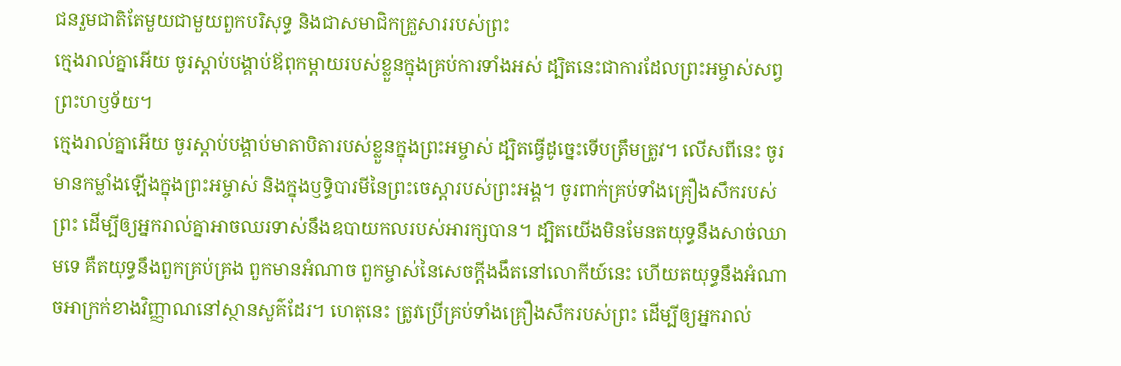ជនរួមជាតិតែមួយជាមួយពួកបរិសុទ្ធ និងជាសមាជិកគ្រួសាររបស់ព្រះ
ក្មេងរាល់គ្នាអើយ ចូរស្តាប់បង្គាប់ឪពុកម្តាយរបស់ខ្លួនក្នុងគ្រប់ការទាំងអស់ ដ្បិតនេះជាការដែលព្រះអម្ចាស់សព្វព្រះហឫទ័យ។
ក្មេងរាល់គ្នាអើយ ចូរស្តាប់បង្គាប់មាតាបិតារបស់ខ្លួនក្នុងព្រះអម្ចាស់ ដ្បិតធ្វើដូច្នេះទើបត្រឹមត្រូវ។ លើសពីនេះ ចូរមានកម្លាំងឡើងក្នុងព្រះអម្ចាស់ និងក្នុងឫទ្ធិបារមីនៃព្រះចេស្តារបស់ព្រះអង្គ។ ចូរពាក់គ្រប់ទាំងគ្រឿងសឹករបស់ព្រះ ដើម្បីឲ្យអ្នករាល់គ្នាអាចឈរទាស់នឹងឧបាយកលរបស់អារក្សបាន។ ដ្បិតយើងមិនមែនតយុទ្ធនឹងសាច់ឈាមទេ គឺតយុទ្ធនឹងពួកគ្រប់គ្រង ពួកមានអំណាច ពួកម្ចាស់នៃសេចក្តីងងឹតនៅលោកីយ៍នេះ ហើយតយុទ្ធនឹងអំណាចអាក្រក់ខាងវិញ្ញាណនៅស្ថានសួគ៌ដែរ។ ហេតុនេះ ត្រូវប្រើគ្រប់ទាំងគ្រឿងសឹករបស់ព្រះ ដើម្បីឲ្យអ្នករាល់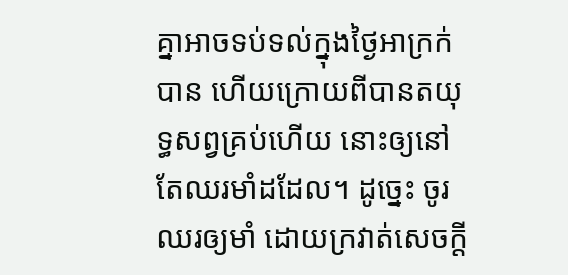គ្នាអាចទប់ទល់ក្នុងថ្ងៃអាក្រក់បាន ហើយក្រោយពីបានតយុទ្ធសព្វគ្រប់ហើយ នោះឲ្យនៅតែឈរមាំដដែល។ ដូច្នេះ ចូរឈរឲ្យមាំ ដោយក្រវាត់សេចក្តី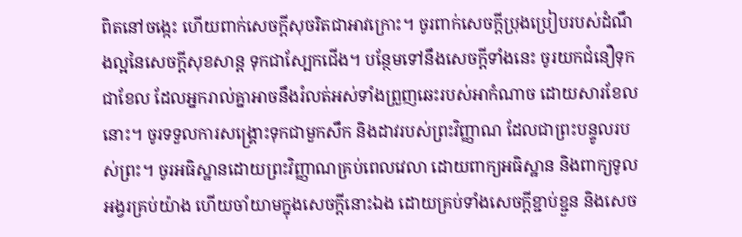ពិតនៅចង្កេះ ហើយពាក់សេចក្តីសុចរិតជាអាវក្រោះ។ ចូរពាក់សេចក្ដីប្រុងប្រៀបរបស់ដំណឹងល្អនៃសេចក្តីសុខសាន្ត ទុកជាស្បែកជើង។ បន្ថែមទៅនឹងសេចក្ដីទាំងនេះ ចូរយកជំនឿទុកជាខែល ដែលអ្នករាល់គ្នាអាចនឹងរំលត់អស់ទាំងព្រួញឆេះរបស់អាកំណាច ដោយសារខែលនោះ។ ចូរទទួលការសង្គ្រោះទុកជាមួកសឹក និងដាវរបស់ព្រះវិញ្ញាណ ដែលជាព្រះបន្ទូលរបស់ព្រះ។ ចូរអធិស្ឋានដោយព្រះវិញ្ញាណគ្រប់ពេលវេលា ដោយពាក្យអធិស្ឋាន និងពាក្យទូលអង្វរគ្រប់យ៉ាង ហើយចាំយាមក្នុងសេចក្តីនោះឯង ដោយគ្រប់ទាំងសេចក្តីខ្ជាប់ខ្ជួន និងសេច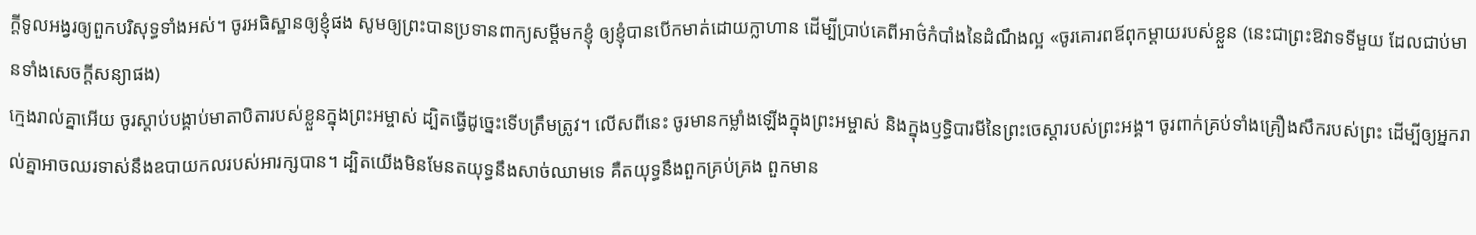ក្តីទូលអង្វរឲ្យពួកបរិសុទ្ធទាំងអស់។ ចូរអធិស្ឋានឲ្យខ្ញុំផង សូមឲ្យព្រះបានប្រទានពាក្យសម្ដីមកខ្ញុំ ឲ្យខ្ញុំបានបើកមាត់ដោយក្លាហាន ដើម្បីប្រាប់គេពីអាថ៌កំបាំងនៃដំណឹងល្អ «ចូរគោរពឪពុកម្ដាយរបស់ខ្លួន (នេះជាព្រះឱវាទទីមួយ ដែលជាប់មានទាំងសេចក្តីសន្យាផង)
ក្មេងរាល់គ្នាអើយ ចូរស្តាប់បង្គាប់មាតាបិតារបស់ខ្លួនក្នុងព្រះអម្ចាស់ ដ្បិតធ្វើដូច្នេះទើបត្រឹមត្រូវ។ លើសពីនេះ ចូរមានកម្លាំងឡើងក្នុងព្រះអម្ចាស់ និងក្នុងឫទ្ធិបារមីនៃព្រះចេស្តារបស់ព្រះអង្គ។ ចូរពាក់គ្រប់ទាំងគ្រឿងសឹករបស់ព្រះ ដើម្បីឲ្យអ្នករាល់គ្នាអាចឈរទាស់នឹងឧបាយកលរបស់អារក្សបាន។ ដ្បិតយើងមិនមែនតយុទ្ធនឹងសាច់ឈាមទេ គឺតយុទ្ធនឹងពួកគ្រប់គ្រង ពួកមាន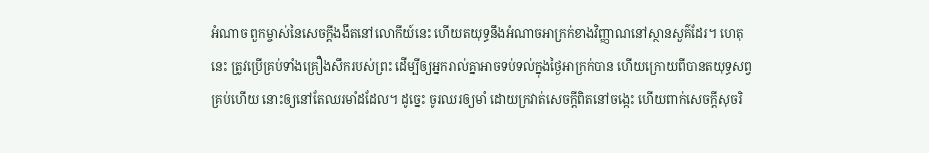អំណាច ពួកម្ចាស់នៃសេចក្តីងងឹតនៅលោកីយ៍នេះ ហើយតយុទ្ធនឹងអំណាចអាក្រក់ខាងវិញ្ញាណនៅស្ថានសួគ៌ដែរ។ ហេតុនេះ ត្រូវប្រើគ្រប់ទាំងគ្រឿងសឹករបស់ព្រះ ដើម្បីឲ្យអ្នករាល់គ្នាអាចទប់ទល់ក្នុងថ្ងៃអាក្រក់បាន ហើយក្រោយពីបានតយុទ្ធសព្វគ្រប់ហើយ នោះឲ្យនៅតែឈរមាំដដែល។ ដូច្នេះ ចូរឈរឲ្យមាំ ដោយក្រវាត់សេចក្តីពិតនៅចង្កេះ ហើយពាក់សេចក្តីសុចរិ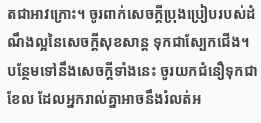តជាអាវក្រោះ។ ចូរពាក់សេចក្ដីប្រុងប្រៀបរបស់ដំណឹងល្អនៃសេចក្តីសុខសាន្ត ទុកជាស្បែកជើង។ បន្ថែមទៅនឹងសេចក្ដីទាំងនេះ ចូរយកជំនឿទុកជាខែល ដែលអ្នករាល់គ្នាអាចនឹងរំលត់អ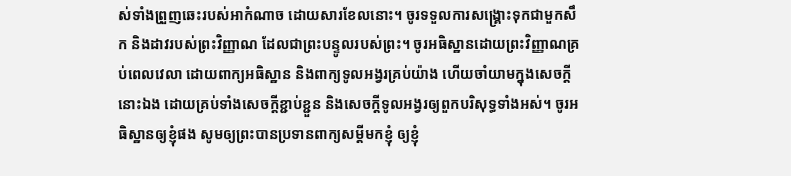ស់ទាំងព្រួញឆេះរបស់អាកំណាច ដោយសារខែលនោះ។ ចូរទទួលការសង្គ្រោះទុកជាមួកសឹក និងដាវរបស់ព្រះវិញ្ញាណ ដែលជាព្រះបន្ទូលរបស់ព្រះ។ ចូរអធិស្ឋានដោយព្រះវិញ្ញាណគ្រប់ពេលវេលា ដោយពាក្យអធិស្ឋាន និងពាក្យទូលអង្វរគ្រប់យ៉ាង ហើយចាំយាមក្នុងសេចក្តីនោះឯង ដោយគ្រប់ទាំងសេចក្តីខ្ជាប់ខ្ជួន និងសេចក្តីទូលអង្វរឲ្យពួកបរិសុទ្ធទាំងអស់។ ចូរអធិស្ឋានឲ្យខ្ញុំផង សូមឲ្យព្រះបានប្រទានពាក្យសម្ដីមកខ្ញុំ ឲ្យខ្ញុំ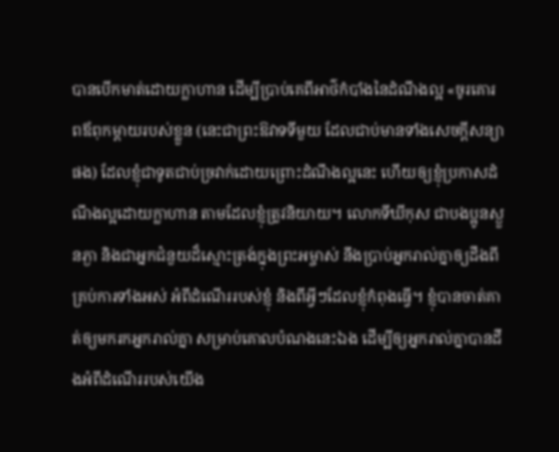បានបើកមាត់ដោយក្លាហាន ដើម្បីប្រាប់គេពីអាថ៌កំបាំងនៃដំណឹងល្អ «ចូរគោរពឪពុកម្ដាយរបស់ខ្លួន (នេះជាព្រះឱវាទទីមួយ ដែលជាប់មានទាំងសេចក្តីសន្យាផង) ដែលខ្ញុំជាទូតជាប់ច្រវាក់ដោយព្រោះដំណឹងល្អនេះ ហើយឲ្យខ្ញុំប្រកាសដំណឹងល្អដោយក្លាហាន តាមដែលខ្ញុំត្រូវនិយាយ។ លោកទីឃីកុស ជាបងប្អូនស្ងួនភ្ងា និងជាអ្នកជំនួយដ៏ស្មោះត្រង់ក្នុងព្រះអម្ចាស់ នឹងប្រាប់អ្នករាល់គ្នាឲ្យដឹងពីគ្រប់ការទាំងអស់ អំពីដំណើររបស់ខ្ញុំ និងពីអ្វីៗដែលខ្ញុំកំពុងធ្វើ។ ខ្ញុំបានចាត់គាត់ឲ្យមករកអ្នករាល់គ្នា សម្រាប់គោលបំណងនេះឯង ដើម្បីឲ្យអ្នករាល់គ្នាបានដឹងអំពីដំណើររបស់យើង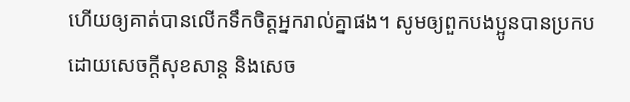ហើយឲ្យគាត់បានលើកទឹកចិត្តអ្នករាល់គ្នាផង។ សូមឲ្យពួកបងប្អូនបានប្រកបដោយសេចក្តីសុខសាន្ត និងសេច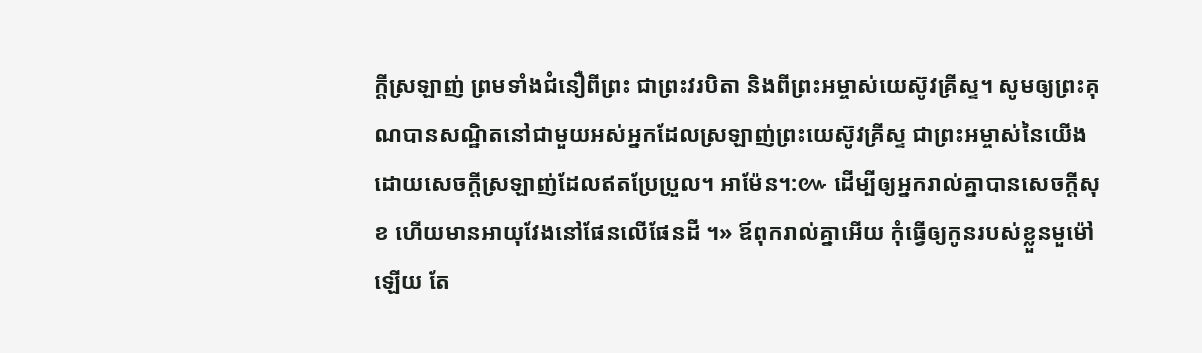ក្តីស្រឡាញ់ ព្រមទាំងជំនឿពីព្រះ ជាព្រះវរបិតា និងពីព្រះអម្ចាស់យេស៊ូវគ្រីស្ទ។ សូមឲ្យព្រះគុណបានសណ្ឋិតនៅជាមួយអស់អ្នកដែលស្រឡាញ់ព្រះយេស៊ូវគ្រីស្ទ ជាព្រះអម្ចាស់នៃយើង ដោយសេចក្ដីស្រឡាញ់ដែលឥតប្រែប្រួល។ អាម៉ែន។:៚ ដើម្បីឲ្យអ្នករាល់គ្នាបានសេចក្តីសុខ ហើយមានអាយុវែងនៅផែនលើផែនដី ។» ឪពុករាល់គ្នាអើយ កុំធ្វើឲ្យកូនរបស់ខ្លួនមួម៉ៅឡើយ តែ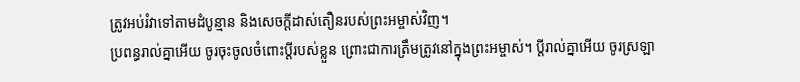ត្រូវអប់រំវាទៅតាមដំបូន្មាន និងសេចក្តីដាស់តឿនរបស់ព្រះអម្ចាស់វិញ។
ប្រពន្ធរាល់គ្នាអើយ ចូរចុះចូលចំពោះប្តីរបស់ខ្លួន ព្រោះជាការត្រឹមត្រូវនៅក្នុងព្រះអម្ចាស់។ ប្ដីរាល់គ្នាអើយ ចូរស្រឡា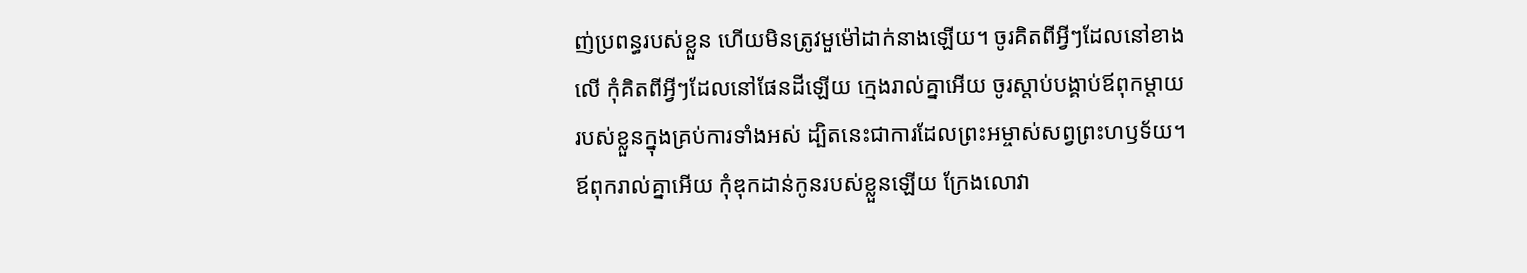ញ់ប្រពន្ធរបស់ខ្លួន ហើយមិនត្រូវមួម៉ៅដាក់នាងឡើយ។ ចូរគិតពីអ្វីៗដែលនៅខាងលើ កុំគិតពីអ្វីៗដែលនៅផែនដីឡើយ ក្មេងរាល់គ្នាអើយ ចូរស្តាប់បង្គាប់ឪពុកម្តាយរបស់ខ្លួនក្នុងគ្រប់ការទាំងអស់ ដ្បិតនេះជាការដែលព្រះអម្ចាស់សព្វព្រះហឫទ័យ។ ឪពុករាល់គ្នាអើយ កុំឌុកដាន់កូនរបស់ខ្លួនឡើយ ក្រែងលោវា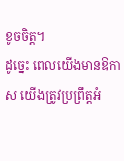ខូចចិត្ត។
ដូច្នេះ ពេលយើងមានឱកាស យើងត្រូវប្រព្រឹត្តអំ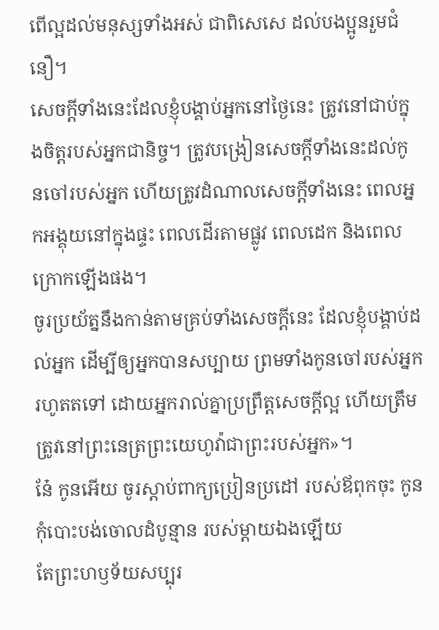ពើល្អដល់មនុស្សទាំងអស់ ជាពិសេសេ ដល់បងប្អូនរួមជំនឿ។
សេចក្ដីទាំងនេះដែលខ្ញុំបង្គាប់អ្នកនៅថ្ងៃនេះ ត្រូវនៅជាប់ក្នុងចិត្តរបស់អ្នកជានិច្ច។ ត្រូវបង្រៀនសេចក្ដីទាំងនេះដល់កូនចៅរបស់អ្នក ហើយត្រូវដំណាលសេចក្ដីទាំងនេះ ពេលអ្នកអង្គុយនៅក្នុងផ្ទះ ពេលដើរតាមផ្លូវ ពេលដេក និងពេលក្រោកឡើងផង។
ចូរប្រយ័ត្ននឹងកាន់តាមគ្រប់ទាំងសេចក្ដីនេះ ដែលខ្ញុំបង្គាប់ដល់អ្នក ដើម្បីឲ្យអ្នកបានសប្បាយ ព្រមទាំងកូនចៅរបស់អ្នករហូតតទៅ ដោយអ្នករាល់គ្នាប្រព្រឹត្តសេចក្ដីល្អ ហើយត្រឹមត្រូវនៅព្រះនេត្រព្រះយេហូវ៉ាជាព្រះរបស់អ្នក»។
នែ៎ កូនអើយ ចូរស្តាប់ពាក្យប្រៀនប្រដៅ របស់ឪពុកចុះ កូនកុំបោះបង់ចោលដំបូន្មាន របស់ម្តាយឯងឡើយ
តែព្រះហឫទ័យសប្បុរ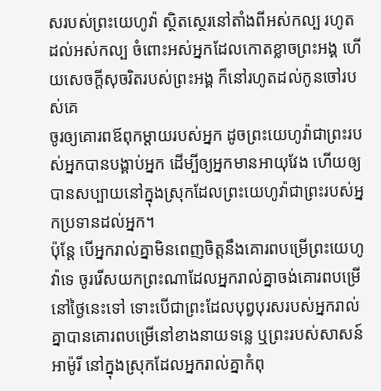សរបស់ព្រះយេហូវ៉ា ស្ថិតស្ថេរនៅតាំងពីអស់កល្ប រហូតដល់អស់កល្ប ចំពោះអស់អ្នកដែលកោតខ្លាចព្រះអង្គ ហើយសេចក្ដីសុចរិតរបស់ព្រះអង្គ ក៏នៅរហូតដល់កូនចៅរបស់គេ
ចូរឲ្យគោរពឪពុកម្តាយរបស់អ្នក ដូចព្រះយេហូវ៉ាជាព្រះរបស់អ្នកបានបង្គាប់អ្នក ដើម្បីឲ្យអ្នកមានអាយុវែង ហើយឲ្យបានសប្បាយនៅក្នុងស្រុកដែលព្រះយេហូវ៉ាជាព្រះរបស់អ្នកប្រទានដល់អ្នក។
ប៉ុន្ដែ បើអ្នករាល់គ្នាមិនពេញចិត្តនឹងគោរពបម្រើព្រះយេហូវ៉ាទេ ចូររើសយកព្រះណាដែលអ្នករាល់គ្នាចង់គោរពបម្រើនៅថ្ងៃនេះទៅ ទោះបើជាព្រះដែលបុព្វបុរសរបស់អ្នករាល់គ្នាបានគោរពបម្រើនៅខាងនាយទន្លេ ឬព្រះរបស់សាសន៍អាម៉ូរី នៅក្នុងស្រុកដែលអ្នករាល់គ្នាកំពុ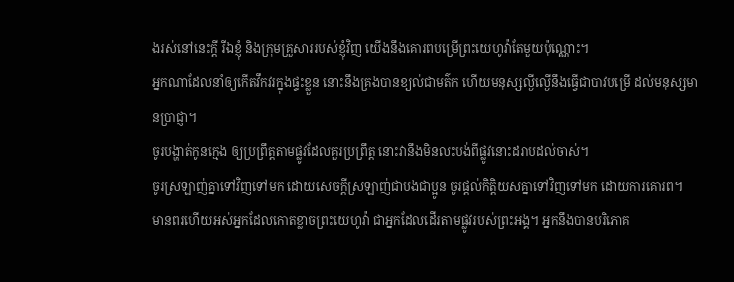ងរស់នៅនេះក្តី រីឯខ្ញុំ និងក្រុមគ្រួសាររបស់ខ្ញុំវិញ យើងនឹងគោរពបម្រើព្រះយេហូវ៉ាតែមួយប៉ុណ្ណោះ។
អ្នកណាដែលនាំឲ្យកើតវឹកវរក្នុងផ្ទះខ្លួន នោះនឹងគ្រងបានខ្យល់ជាមត៌ក ហើយមនុស្សល្ងីល្ងើនឹងធ្វើជាបាវបម្រើ ដល់មនុស្សមានប្រាជ្ញា។
ចូរបង្ហាត់កូនក្មេង ឲ្យប្រព្រឹត្តតាមផ្លូវដែលគួរប្រព្រឹត្ត នោះវានឹងមិនលះបង់ពីផ្លូវនោះដរាបដល់ចាស់។
ចូរស្រឡាញ់គ្នាទៅវិញទៅមក ដោយសេចក្ដីស្រឡាញ់ជាបងជាប្អូន ចូរផ្តល់កិត្តិយសគ្នាទៅវិញទៅមក ដោយការគោរព។
មានពរហើយអស់អ្នកដែលកោតខ្លាចព្រះយេហូវ៉ា ជាអ្នកដែលដើរតាមផ្លូវរបស់ព្រះអង្គ។ អ្នកនឹងបានបរិភោគ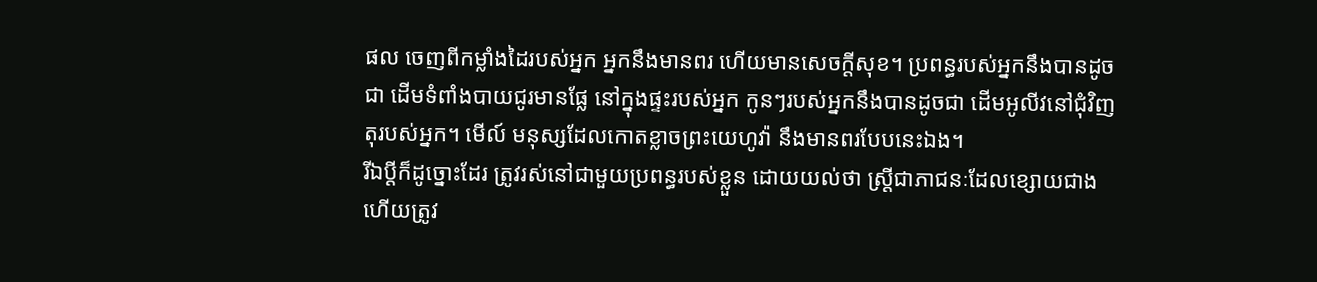ផល ចេញពីកម្លាំងដៃរបស់អ្នក អ្នកនឹងមានពរ ហើយមានសេចក្ដីសុខ។ ប្រពន្ធរបស់អ្នកនឹងបានដូចជា ដើមទំពាំងបាយជូរមានផ្លែ នៅក្នុងផ្ទះរបស់អ្នក កូនៗរបស់អ្នកនឹងបានដូចជា ដើមអូលីវនៅជុំវិញតុរបស់អ្នក។ មើល៍ មនុស្សដែលកោតខ្លាចព្រះយេហូវ៉ា នឹងមានពរបែបនេះឯង។
រីឯប្ដីក៏ដូច្នោះដែរ ត្រូវរស់នៅជាមួយប្រពន្ធរបស់ខ្លួន ដោយយល់ថា ស្ត្រីជាភាជនៈដែលខ្សោយជាង ហើយត្រូវ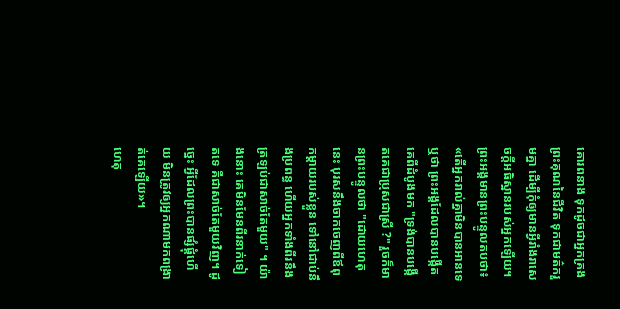គោរពនាង ទុកដូចជាអ្នកគ្រងព្រះគុណនៃជីវិត ទុកជាមត៌ករួមគ្នា ដើម្បីកុំឲ្យមានអ្វីរាំងរាសេចក្តីអធិស្ឋានរបស់អ្នកឡើយ។
ព្រះអង្គមានព្រះបន្ទូលតបថា៖ «តើអ្នករាល់គ្នាមិនបានអានទេឬថា ព្រះអង្គដែលបានបង្កើតគេពីដំបូងមក "ទ្រង់បានបង្កើតគេជាប្រុសជាស្រី ?" រួចក៏មានព្រះបន្ទូលថា "ដោយហេតុនេះ បុរសនឹងចាកចេញពីឪពុកម្តាយរបស់ខ្លួន ទៅនៅជាប់នឹងប្រពន្ធ ហើយអ្នកទាំងពីរនឹងត្រឡប់ជាសាច់តែមួយ" ។ យ៉ាងនោះ គេមិនមែនពីរនាក់ទៀតទេ គឺជាសាច់តែមួយវិញ។ ដូច្នេះ អ្វីដែលព្រះបានផ្សំផ្គុំហើយ មិនត្រូវឲ្យអ្នកណាមកពង្រាត់គេឡើយ»។
ហេតុ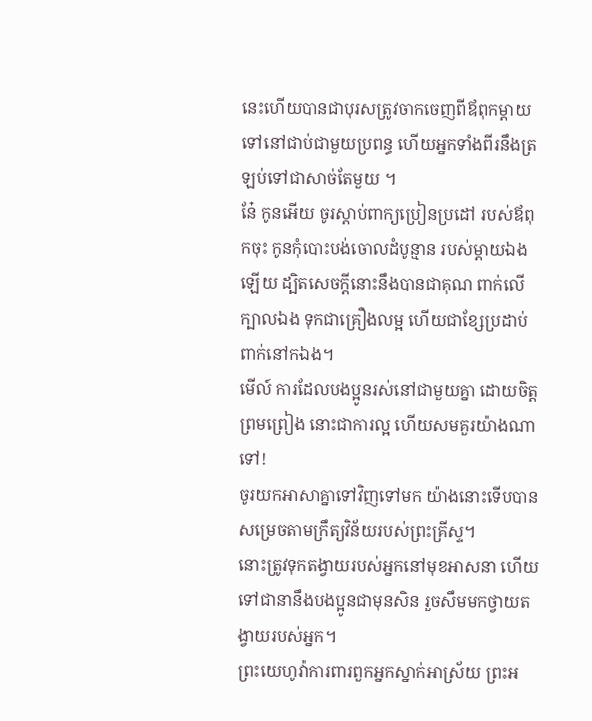នេះហើយបានជាបុរសត្រូវចាកចេញពីឪពុកម្តាយ ទៅនៅជាប់ជាមួយប្រពន្ធ ហើយអ្នកទាំងពីរនឹងត្រឡប់ទៅជាសាច់តែមួយ ។
នែ៎ កូនអើយ ចូរស្តាប់ពាក្យប្រៀនប្រដៅ របស់ឪពុកចុះ កូនកុំបោះបង់ចោលដំបូន្មាន របស់ម្តាយឯងឡើយ ដ្បិតសេចក្ដីនោះនឹងបានជាគុណ ពាក់លើក្បាលឯង ទុកជាគ្រឿងលម្អ ហើយជាខ្សែប្រដាប់ពាក់នៅកឯង។
មើល៍ ការដែលបងប្អូនរស់នៅជាមួយគ្នា ដោយចិត្តព្រមព្រៀង នោះជាការល្អ ហើយសមគួរយ៉ាងណាទៅ!
ចូរយកអាសាគ្នាទៅវិញទៅមក យ៉ាងនោះទើបបានសម្រេចតាមក្រឹត្យវិន័យរបស់ព្រះគ្រីស្ទ។
នោះត្រូវទុកតង្វាយរបស់អ្នកនៅមុខអាសនា ហើយទៅជានានឹងបងប្អូនជាមុនសិន រួចសឹមមកថ្វាយតង្វាយរបស់អ្នក។
ព្រះយេហូវ៉ាការពារពួកអ្នកស្នាក់អាស្រ័យ ព្រះអ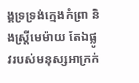ង្គទ្រទ្រង់ក្មេងកំព្រា និងស្ត្រីមេម៉ាយ តែឯផ្លូវរបស់មនុស្សអាក្រក់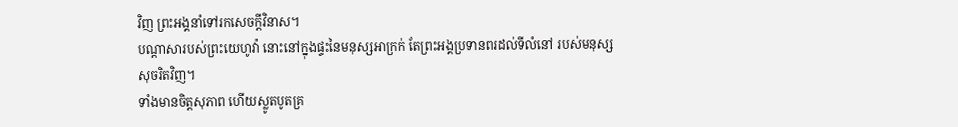វិញ ព្រះអង្គនាំទៅរកសេចក្ដីវិនាស។
បណ្ដាសារបស់ព្រះយេហូវ៉ា នោះនៅក្នុងផ្ទះនៃមនុស្សអាក្រក់ តែព្រះអង្គប្រទានពរដល់ទីលំនៅ របស់មនុស្សសុចរិតវិញ។
ទាំងមានចិត្តសុភាព ហើយស្លូតបូតគ្រ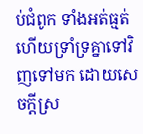ប់ជំពូក ទាំងអត់ធ្មត់ ហើយទ្រាំទ្រគ្នាទៅវិញទៅមក ដោយសេចក្ដីស្រ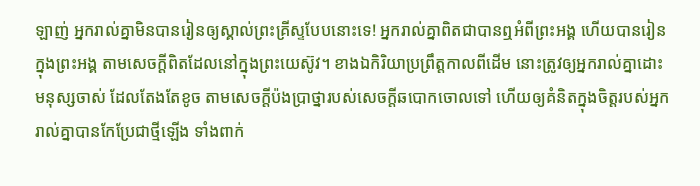ឡាញ់ អ្នករាល់គ្នាមិនបានរៀនឲ្យស្គាល់ព្រះគ្រីស្ទបែបនោះទេ! អ្នករាល់គ្នាពិតជាបានឮអំពីព្រះអង្គ ហើយបានរៀនក្នុងព្រះអង្គ តាមសេចក្តីពិតដែលនៅក្នុងព្រះយេស៊ូវ។ ខាងឯកិរិយាប្រព្រឹត្តកាលពីដើម នោះត្រូវឲ្យអ្នករាល់គ្នាដោះមនុស្សចាស់ ដែលតែងតែខូច តាមសេចក្តីប៉ងប្រាថ្នារបស់សេចក្តីឆបោកចោលទៅ ហើយឲ្យគំនិតក្នុងចិត្តរបស់អ្នករាល់គ្នាបានកែប្រែជាថ្មីឡើង ទាំងពាក់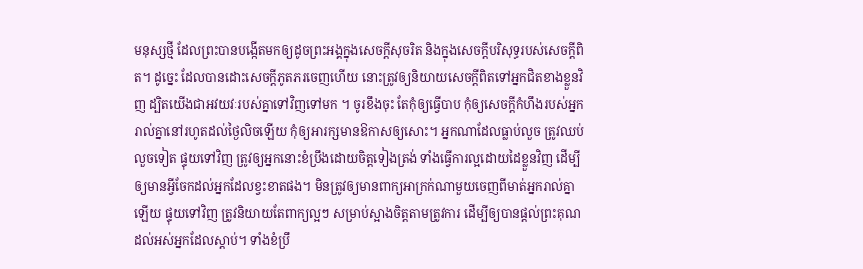មនុស្សថ្មី ដែលព្រះបានបង្កើតមកឲ្យដូចព្រះអង្គក្នុងសេចក្តីសុចរិត និងក្នុងសេចក្តីបរិសុទ្ធរបស់សេចក្តីពិត។ ដូច្នេះ ដែលបានដោះសេចក្តីភូតភរចេញហើយ នោះត្រូវឲ្យនិយាយសេចក្តីពិតទៅអ្នកជិតខាងខ្លួនវិញ ដ្បិតយើងជាអវយវៈរបស់គ្នាទៅវិញទៅមក ។ ចូរខឹងចុះ តែកុំឲ្យធ្វើបាប កុំឲ្យសេចក្តីកំហឹងរបស់អ្នករាល់គ្នានៅរហូតដល់ថ្ងៃលិចឡើយ កុំឲ្យអារក្សមានឱកាសឲ្យសោះ។ អ្នកណាដែលធ្លាប់លួច ត្រូវឈប់លួចទៀត ផ្ទុយទៅវិញ ត្រូវឲ្យអ្នកនោះខំប្រឹងដោយចិត្តទៀងត្រង់ ទាំងធ្វើការល្អដោយដៃខ្លួនវិញ ដើម្បីឲ្យមានអ្វីចែកដល់អ្នកដែលខ្វះខាតផង។ មិនត្រូវឲ្យមានពាក្យអាក្រក់ណាមួយចេញពីមាត់អ្នករាល់គ្នាឡើយ ផ្ទុយទៅវិញ ត្រូវនិយាយតែពាក្យល្អៗ សម្រាប់ស្អាងចិត្តតាមត្រូវការ ដើម្បីឲ្យបានផ្តល់ព្រះគុណដល់អស់អ្នកដែលស្តាប់។ ទាំងខំប្រឹ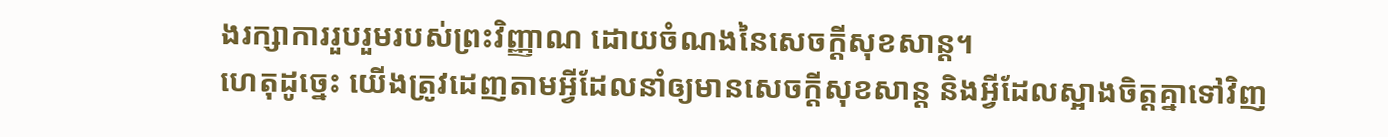ងរក្សាការរួបរួមរបស់ព្រះវិញ្ញាណ ដោយចំណងនៃសេចក្ដីសុខសាន្ត។
ហេតុដូច្នេះ យើងត្រូវដេញតាមអ្វីដែលនាំឲ្យមានសេចក្ដីសុខសាន្ត និងអ្វីដែលស្អាងចិត្តគ្នាទៅវិញ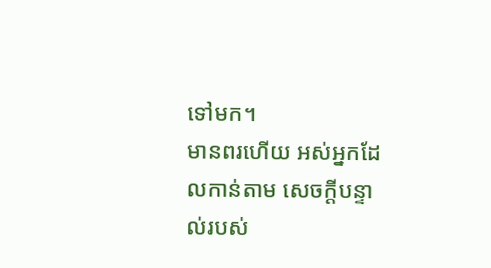ទៅមក។
មានពរហើយ អស់អ្នកដែលកាន់តាម សេចក្ដីបន្ទាល់របស់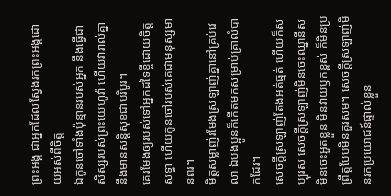ព្រះអង្គ ជាអ្នកដែលស្វែងរកព្រះអង្គដោយអស់ពីចិត្ត
ឯកូនចៅទាំងប៉ុន្មានរបស់អ្នក នឹងធ្វើជាសិស្សរបស់ព្រះយេហូវ៉ា ហើយវារាល់គ្នានឹងមានសន្តិសុខជាបរិបូរ។
គេរមែងឲ្យរបស់ទៅអ្នកដទៃខ្ចីដោយចិត្តសទ្ធា ហើយកូនចៅរបស់គេជាមនុស្សមានពរ។
មិត្តសម្លាញ់រមែងស្រឡាញ់គ្នានៅគ្រប់វេលា ឯបងប្អូនក៏កើតមកសម្រាប់គ្រាលំបាកដែរ។
សេចក្តីស្រឡាញ់តែងអត់ធ្មត់ ហើយក៏សប្បុរស សេចក្តីស្រឡាញ់មិនចេះឈ្នានីស មិនចេះអួតខ្លួន មិនវាយឫកខ្ពស់ ក៏មិនប្រព្រឹត្តបែបមិនគួរសម។ សេចក្ដីស្រឡាញ់មិនរកប្រយោជន៍ផ្ទាល់ខ្លួន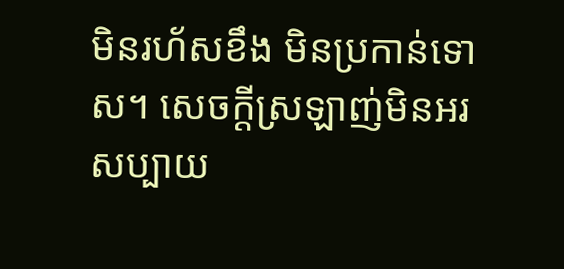មិនរហ័សខឹង មិនប្រកាន់ទោស។ សេចក្ដីស្រឡាញ់មិនអរសប្បាយ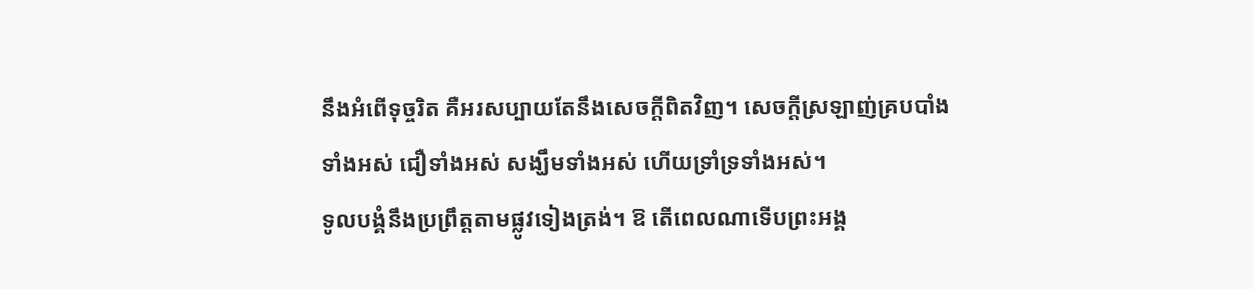នឹងអំពើទុច្ចរិត គឺអរសប្បាយតែនឹងសេចក្តីពិតវិញ។ សេចក្ដីស្រឡាញ់គ្របបាំងទាំងអស់ ជឿទាំងអស់ សង្ឃឹមទាំងអស់ ហើយទ្រាំទ្រទាំងអស់។
ទូលបង្គំនឹងប្រព្រឹត្តតាមផ្លូវទៀងត្រង់។ ឱ តើពេលណាទើបព្រះអង្គ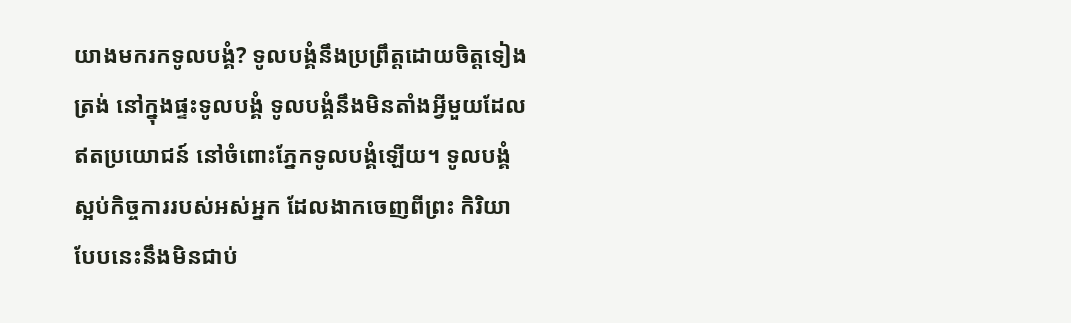យាងមករកទូលបង្គំ? ទូលបង្គំនឹងប្រព្រឹត្តដោយចិត្តទៀងត្រង់ នៅក្នុងផ្ទះទូលបង្គំ ទូលបង្គំនឹងមិនតាំងអ្វីមួយដែលឥតប្រយោជន៍ នៅចំពោះភ្នែកទូលបង្គំឡើយ។ ទូលបង្គំស្អប់កិច្ចការរបស់អស់អ្នក ដែលងាកចេញពីព្រះ កិរិយាបែបនេះនឹងមិនជាប់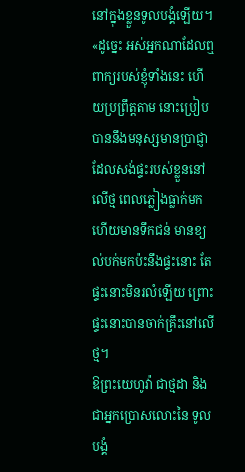នៅក្នុងខ្លួនទូលបង្គំឡើយ។
«ដូច្នេះ អស់អ្នកណាដែលឮពាក្យរបស់ខ្ញុំទាំងនេះ ហើយប្រព្រឹត្តតាម នោះប្រៀបបាននឹងមនុស្សមានប្រាជ្ញា ដែលសង់ផ្ទះរបស់ខ្លួននៅលើថ្ម ពេលភ្លៀងធ្លាក់មក ហើយមានទឹកជន់ មានខ្យល់បក់មកប៉ះនឹងផ្ទះនោះ តែផ្ទះនោះមិនរលំឡើយ ព្រោះផ្ទះនោះបានចាក់គ្រឹះនៅលើថ្ម។
ឱព្រះយេហូវ៉ា ជាថ្មដា និងជាអ្នកប្រោសលោះនៃ ទូលបង្គំ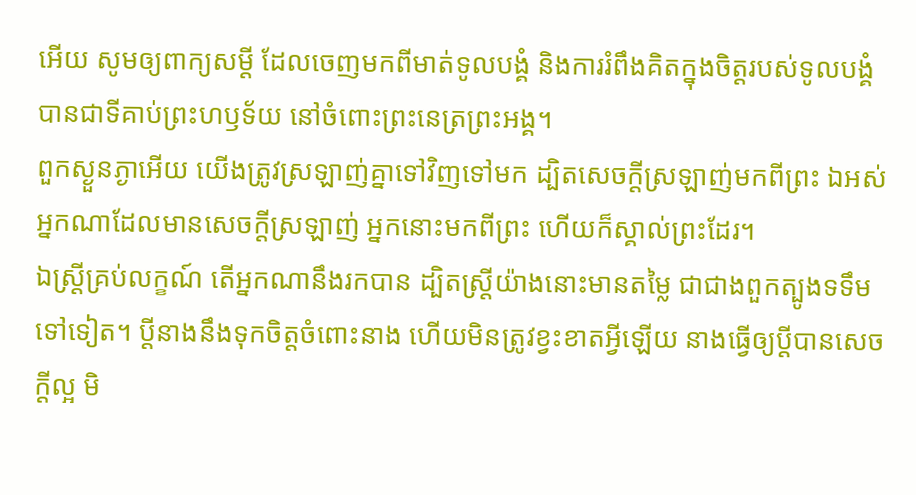អើយ សូមឲ្យពាក្យសម្ដី ដែលចេញមកពីមាត់ទូលបង្គំ និងការរំពឹងគិតក្នុងចិត្តរបស់ទូលបង្គំ បានជាទីគាប់ព្រះហឫទ័យ នៅចំពោះព្រះនេត្រព្រះអង្គ។
ពួកស្ងួនភ្ងាអើយ យើងត្រូវស្រឡាញ់គ្នាទៅវិញទៅមក ដ្បិតសេចក្ដីស្រឡាញ់មកពីព្រះ ឯអស់អ្នកណាដែលមានសេចក្ដីស្រឡាញ់ អ្នកនោះមកពីព្រះ ហើយក៏ស្គាល់ព្រះដែរ។
ឯស្ត្រីគ្រប់លក្ខណ៍ តើអ្នកណានឹងរកបាន ដ្បិតស្ត្រីយ៉ាងនោះមានតម្លៃ ជាជាងពួកត្បូងទទឹមទៅទៀត។ ប្តីនាងនឹងទុកចិត្តចំពោះនាង ហើយមិនត្រូវខ្វះខាតអ្វីឡើយ នាងធ្វើឲ្យប្តីបានសេចក្ដីល្អ មិ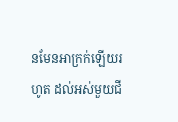នមែនអាក្រក់ឡើយរហូត ដល់អស់មួយជី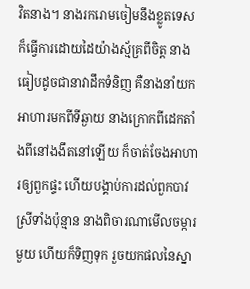វិតនាង។ នាងរករោមចៀមនឹងខ្លូតទេស ក៏ធ្វើការដោយដៃយ៉ាងស្ម័គ្រពីចិត្ត នាងធៀបដូចជានាវាដឹកទំនិញ គឺនាងនាំយកអាហារមកពីទីឆ្ងាយ នាងក្រោកពីដេកតាំងពីនៅងងឹតនៅឡើយ ក៏ចាត់ចែងអាហារឲ្យពួកផ្ទះ ហើយបង្គាប់ការដល់ពួកបាវស្រីទាំងប៉ុន្មាន នាងពិចារណាមើលចម្ការមួយ ហើយក៏ទិញទុក រួចយកផលនៃស្នា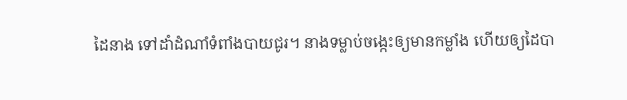ដៃនាង ទៅដាំដំណាំទំពាំងបាយជូរ។ នាងទម្លាប់ចង្កេះឲ្យមានកម្លាំង ហើយឲ្យដៃបា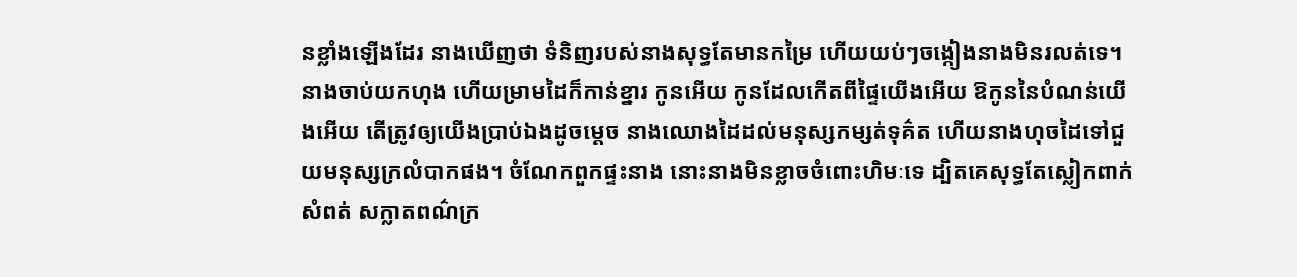នខ្លាំងឡើងដែរ នាងឃើញថា ទំនិញរបស់នាងសុទ្ធតែមានកម្រៃ ហើយយប់ៗចង្កៀងនាងមិនរលត់ទេ។ នាងចាប់យកហុង ហើយម្រាមដៃក៏កាន់ខ្នារ កូនអើយ កូនដែលកើតពីផ្ទៃយើងអើយ ឱកូននៃបំណន់យើងអើយ តើត្រូវឲ្យយើងប្រាប់ឯងដូចម្តេច នាងឈោងដៃដល់មនុស្សកម្សត់ទុគ៌ត ហើយនាងហុចដៃទៅជួយមនុស្សក្រលំបាកផង។ ចំណែកពួកផ្ទះនាង នោះនាងមិនខ្លាចចំពោះហិមៈទេ ដ្បិតគេសុទ្ធតែស្លៀកពាក់សំពត់ សក្លាតពណ៌ក្រ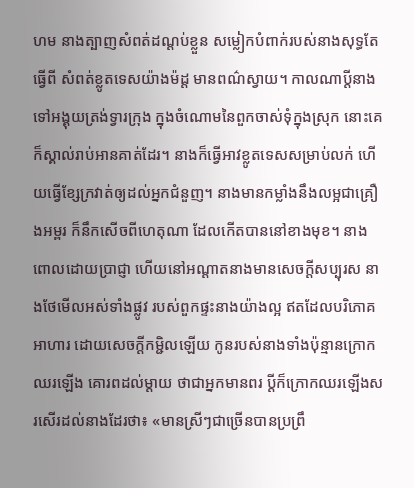ហម នាងត្បាញសំពត់ដណ្តប់ខ្លួន សម្លៀកបំពាក់របស់នាងសុទ្ធតែធ្វើពី សំពត់ខ្លូតទេសយ៉ាងម៉ដ្ត មានពណ៌ស្វាយ។ កាលណាប្តីនាងទៅអង្គុយត្រង់ទ្វារក្រុង ក្នុងចំណោមនៃពួកចាស់ទុំក្នុងស្រុក នោះគេក៏ស្គាល់រាប់អានគាត់ដែរ។ នាងក៏ធ្វើអាវខ្លូតទេសសម្រាប់លក់ ហើយធ្វើខ្សែក្រវាត់ឲ្យដល់អ្នកជំនួញ។ នាងមានកម្លាំងនឹងលម្អជាគ្រឿងអម្ពរ ក៏នឹកសើចពីហេតុណា ដែលកើតបាននៅខាងមុខ។ នាងពោលដោយប្រាជ្ញា ហើយនៅអណ្ដាតនាងមានសេចក្ដីសប្បុរស នាងថែមើលអស់ទាំងផ្លូវ របស់ពួកផ្ទះនាងយ៉ាងល្អ ឥតដែលបរិភោគអាហារ ដោយសេចក្ដីកម្ជិលឡើយ កូនរបស់នាងទាំងប៉ុន្មានក្រោកឈរឡើង គោរពដល់ម្តាយ ថាជាអ្នកមានពរ ប្តីក៏ក្រោកឈរឡើងសរសើរដល់នាងដែរថា៖ «មានស្រីៗជាច្រើនបានប្រព្រឹ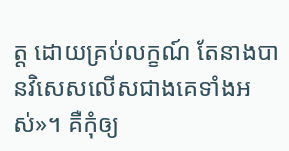ត្ត ដោយគ្រប់លក្ខណ៍ តែនាងបានវិសេសលើសជាងគេទាំងអស់»។ គឺកុំឲ្យ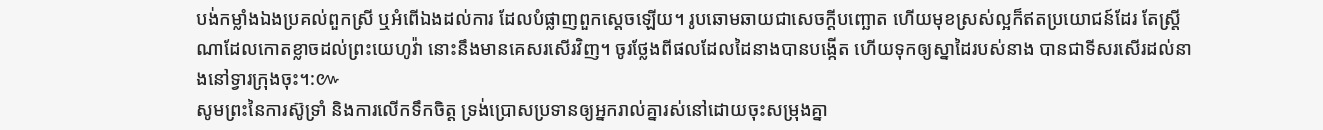បង់កម្លាំងឯងប្រគល់ពួកស្រី ឬអំពើឯងដល់ការ ដែលបំផ្លាញពួកស្តេចឡើយ។ រូបឆោមឆាយជាសេចក្ដីបញ្ឆោត ហើយមុខស្រស់ល្អក៏ឥតប្រយោជន៍ដែរ តែស្ត្រីណាដែលកោតខ្លាចដល់ព្រះយេហូវ៉ា នោះនឹងមានគេសរសើរវិញ។ ចូរថ្លែងពីផលដែលដៃនាងបានបង្កើត ហើយទុកឲ្យស្នាដៃរបស់នាង បានជាទីសរសើរដល់នាងនៅទ្វារក្រុងចុះ។:៚
សូមព្រះនៃការស៊ូទ្រាំ និងការលើកទឹកចិត្ត ទ្រង់ប្រោសប្រទានឲ្យអ្នករាល់គ្នារស់នៅដោយចុះសម្រុងគ្នា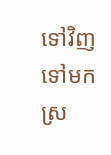ទៅវិញទៅមក ស្រ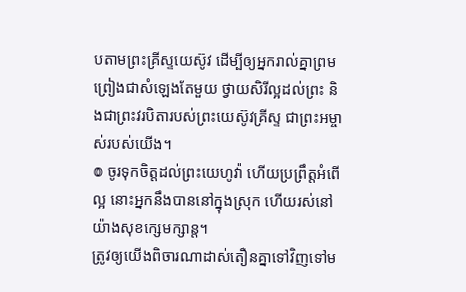បតាមព្រះគ្រីស្ទយេស៊ូវ ដើម្បីឲ្យអ្នករាល់គ្នាព្រមព្រៀងជាសំឡេងតែមួយ ថ្វាយសិរីល្អដល់ព្រះ និងជាព្រះវរបិតារបស់ព្រះយេស៊ូវគ្រីស្ទ ជាព្រះអម្ចាស់របស់យើង។
៙ ចូរទុកចិត្តដល់ព្រះយេហូវ៉ា ហើយប្រព្រឹត្តអំពើល្អ នោះអ្នកនឹងបាននៅក្នុងស្រុក ហើយរស់នៅយ៉ាងសុខក្សេមក្សាន្ត។
ត្រូវឲ្យយើងពិចារណាដាស់តឿនគ្នាទៅវិញទៅម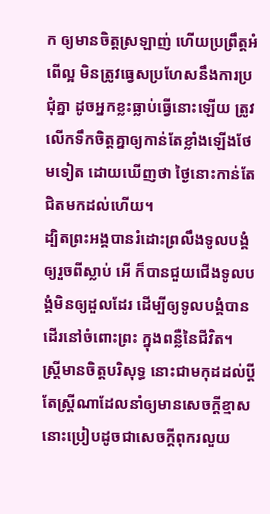ក ឲ្យមានចិត្តស្រឡាញ់ ហើយប្រព្រឹត្តអំពើល្អ មិនត្រូវធ្វេសប្រហែសនឹងការប្រជុំគ្នា ដូចអ្នកខ្លះធ្លាប់ធ្វើនោះឡើយ ត្រូវលើកទឹកចិត្តគ្នាឲ្យកាន់តែខ្លាំងឡើងថែមទៀត ដោយឃើញថា ថ្ងៃនោះកាន់តែជិតមកដល់ហើយ។
ដ្បិតព្រះអង្គបានរំដោះព្រលឹងទូលបង្គំ ឲ្យរួចពីស្លាប់ អើ ក៏បានជួយជើងទូលបង្គំមិនឲ្យដួលដែរ ដើម្បីឲ្យទូលបង្គំបានដើរនៅចំពោះព្រះ ក្នុងពន្លឺនៃជីវិត។
ស្ត្រីមានចិត្តបរិសុទ្ធ នោះជាមកុដដល់ប្តី តែស្ត្រីណាដែលនាំឲ្យមានសេចក្ដីខ្មាស នោះប្រៀបដូចជាសេចក្ដីពុករលួយ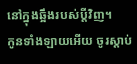នៅក្នុងឆ្អឹងរបស់ប្តីវិញ។
កូនទាំងឡាយអើយ ចូរស្តាប់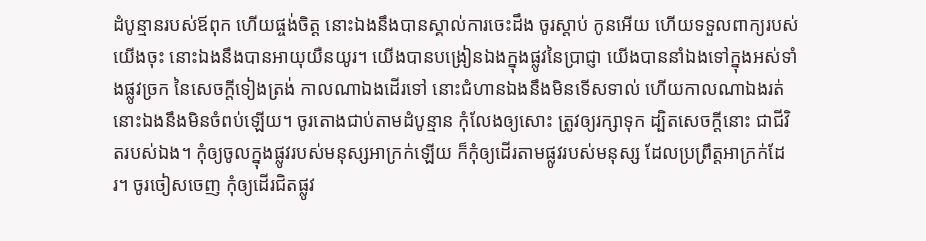ដំបូន្មានរបស់ឪពុក ហើយផ្ចង់ចិត្ត នោះឯងនឹងបានស្គាល់ការចេះដឹង ចូរស្តាប់ កូនអើយ ហើយទទួលពាក្យរបស់យើងចុះ នោះឯងនឹងបានអាយុយឺនយូរ។ យើងបានបង្រៀនឯងក្នុងផ្លូវនៃប្រាជ្ញា យើងបាននាំឯងទៅក្នុងអស់ទាំងផ្លូវច្រក នៃសេចក្ដីទៀងត្រង់ កាលណាឯងដើរទៅ នោះជំហានឯងនឹងមិនទើសទាល់ ហើយកាលណាឯងរត់ នោះឯងនឹងមិនចំពប់ឡើយ។ ចូរតោងជាប់តាមដំបូន្មាន កុំលែងឲ្យសោះ ត្រូវឲ្យរក្សាទុក ដ្បិតសេចក្ដីនោះ ជាជីវិតរបស់ឯង។ កុំឲ្យចូលក្នុងផ្លូវរបស់មនុស្សអាក្រក់ឡើយ ក៏កុំឲ្យដើរតាមផ្លូវរបស់មនុស្ស ដែលប្រព្រឹត្តអាក្រក់ដែរ។ ចូរចៀសចេញ កុំឲ្យដើរជិតផ្លូវ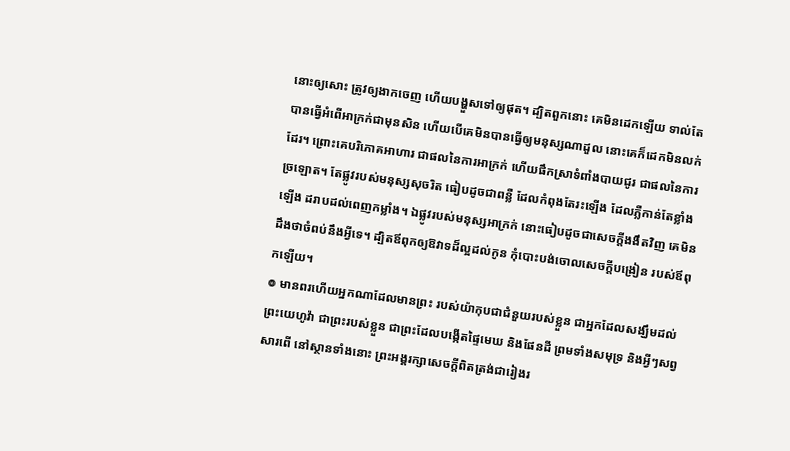នោះឲ្យសោះ ត្រូវឲ្យងាកចេញ ហើយបង្ហួសទៅឲ្យផុត។ ដ្បិតពួកនោះ គេមិនដេកឡើយ ទាល់តែបានធ្វើអំពើអាក្រក់ជាមុនសិន ហើយបើគេមិនបានធ្វើឲ្យមនុស្សណាដួល នោះគេក៏ដេកមិនលក់ដែរ។ ព្រោះគេបរិភោគអាហារ ជាផលនៃការអាក្រក់ ហើយផឹកស្រាទំពាំងបាយជូរ ជាផលនៃការច្រឡោត។ តែផ្លូវរបស់មនុស្សសុចរិត ធៀបដូចជាពន្លឺ ដែលកំពុងតែរះឡើង ដែលភ្លឺកាន់តែខ្លាំងឡើង ដរាបដល់ពេញកម្លាំង។ ឯផ្លូវរបស់មនុស្សអាក្រក់ នោះធៀបដូចជាសេចក្ដីងងឹតវិញ គេមិនដឹងថាចំពប់នឹងអ្វីទេ។ ដ្បិតឪពុកឲ្យឱវាទដ៏ល្អដល់កូន កុំបោះបង់ចោលសេចក្ដីបង្រៀន របស់ឪពុកឡើយ។
៙ មានពរហើយអ្នកណាដែលមានព្រះ របស់យ៉ាកុបជាជំនួយរបស់ខ្លួន ជាអ្នកដែលសង្ឃឹមដល់ព្រះយេហូវ៉ា ជាព្រះរបស់ខ្លួន ជាព្រះដែលបង្កើតផ្ទៃមេឃ និងផែនដី ព្រមទាំងសមុទ្រ និងអ្វីៗសព្វសារពើ នៅស្ថានទាំងនោះ ព្រះអង្គរក្សាសេចក្ដីពិតត្រង់ជារៀងរ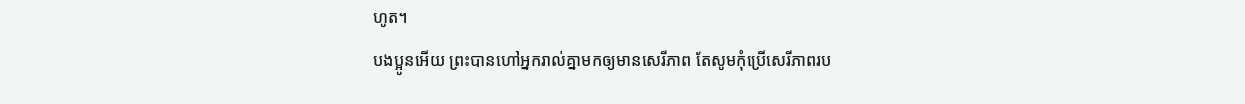ហូត។
បងប្អូនអើយ ព្រះបានហៅអ្នករាល់គ្នាមកឲ្យមានសេរីភាព តែសូមកុំប្រើសេរីភាពរប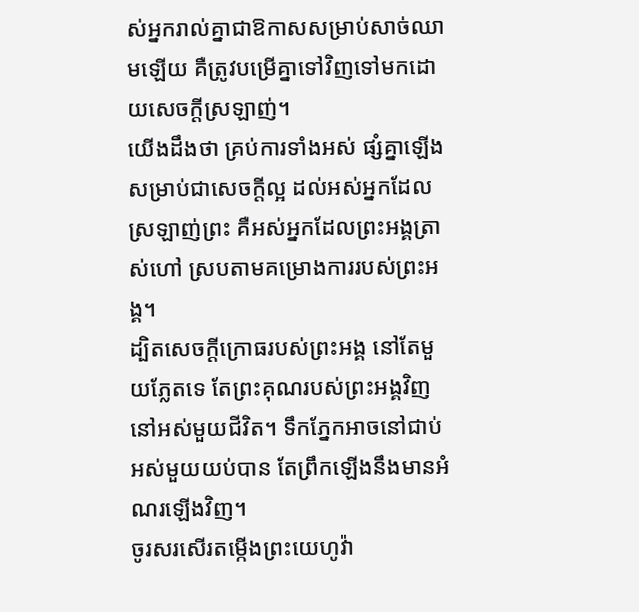ស់អ្នករាល់គ្នាជាឱកាសសម្រាប់សាច់ឈាមឡើយ គឺត្រូវបម្រើគ្នាទៅវិញទៅមកដោយសេចក្ដីស្រឡាញ់។
យើងដឹងថា គ្រប់ការទាំងអស់ ផ្សំគ្នាឡើងសម្រាប់ជាសេចក្តីល្អ ដល់អស់អ្នកដែលស្រឡាញ់ព្រះ គឺអស់អ្នកដែលព្រះអង្គត្រាស់ហៅ ស្របតាមគម្រោងការរបស់ព្រះអង្គ។
ដ្បិតសេចក្ដីក្រោធរបស់ព្រះអង្គ នៅតែមួយភ្លែតទេ តែព្រះគុណរបស់ព្រះអង្គវិញ នៅអស់មួយជីវិត។ ទឹកភ្នែកអាចនៅជាប់អស់មួយយប់បាន តែព្រឹកឡើងនឹងមានអំណរឡើងវិញ។
ចូរសរសើរតម្កើងព្រះយេហូវ៉ា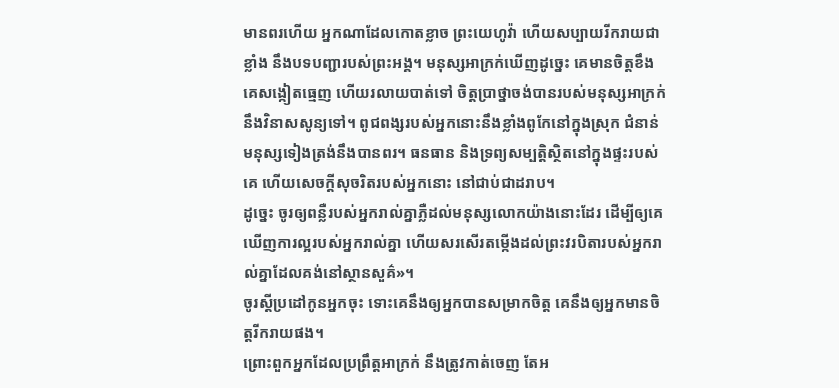មានពរហើយ អ្នកណាដែលកោតខ្លាច ព្រះយេហូវ៉ា ហើយសប្បាយរីករាយជាខ្លាំង នឹងបទបញ្ជារបស់ព្រះអង្គ។ មនុស្សអាក្រក់ឃើញដូច្នេះ គេមានចិត្តខឹង គេសង្កៀតធ្មេញ ហើយរលាយបាត់ទៅ ចិត្តប្រាថ្នាចង់បានរបស់មនុស្សអាក្រក់ នឹងវិនាសសូន្យទៅ។ ពូជពង្សរបស់អ្នកនោះនឹងខ្លាំងពូកែនៅក្នុងស្រុក ជំនាន់មនុស្សទៀងត្រង់នឹងបានពរ។ ធនធាន និងទ្រព្យសម្បត្តិស្ថិតនៅក្នុងផ្ទះរបស់គេ ហើយសេចក្ដីសុចរិតរបស់អ្នកនោះ នៅជាប់ជាដរាប។
ដូច្នេះ ចូរឲ្យពន្លឺរបស់អ្នករាល់គ្នាភ្លឺដល់មនុស្សលោកយ៉ាងនោះដែរ ដើម្បីឲ្យគេឃើញការល្អរបស់អ្នករាល់គ្នា ហើយសរសើរតម្កើងដល់ព្រះវរបិតារបស់អ្នករាល់គ្នាដែលគង់នៅស្ថានសួគ៌»។
ចូរស្តីប្រដៅកូនអ្នកចុះ ទោះគេនឹងឲ្យអ្នកបានសម្រាកចិត្ត គេនឹងឲ្យអ្នកមានចិត្តរីករាយផង។
ព្រោះពួកអ្នកដែលប្រព្រឹត្តអាក្រក់ នឹងត្រូវកាត់ចេញ តែអ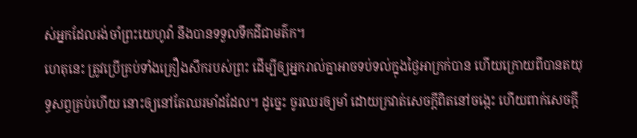ស់អ្នកដែលរង់ចាំព្រះយេហូវ៉ា នឹងបានទទួលទឹកដីជាមត៌ក។
ហេតុនេះ ត្រូវប្រើគ្រប់ទាំងគ្រឿងសឹករបស់ព្រះ ដើម្បីឲ្យអ្នករាល់គ្នាអាចទប់ទល់ក្នុងថ្ងៃអាក្រក់បាន ហើយក្រោយពីបានតយុទ្ធសព្វគ្រប់ហើយ នោះឲ្យនៅតែឈរមាំដដែល។ ដូច្នេះ ចូរឈរឲ្យមាំ ដោយក្រវាត់សេចក្តីពិតនៅចង្កេះ ហើយពាក់សេចក្តី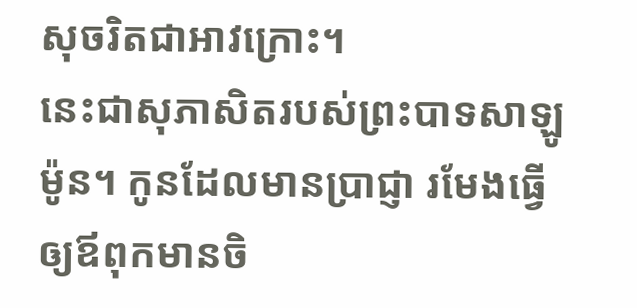សុចរិតជាអាវក្រោះ។
នេះជាសុភាសិតរបស់ព្រះបាទសាឡូម៉ូន។ កូនដែលមានប្រាជ្ញា រមែងធ្វើឲ្យឪពុកមានចិ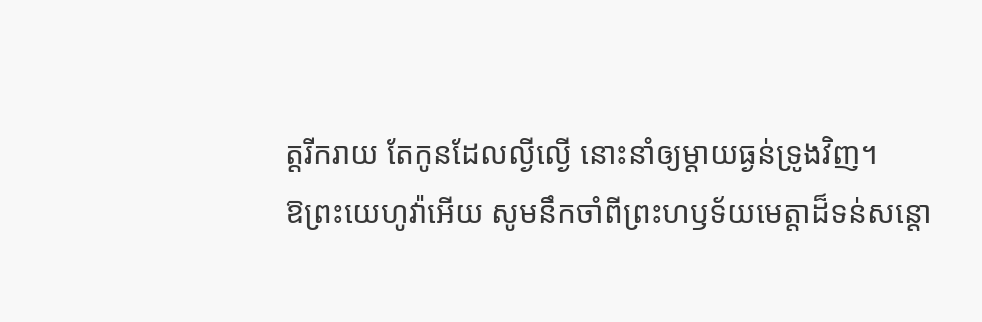ត្តរីករាយ តែកូនដែលល្ងីល្ងើ នោះនាំឲ្យម្តាយធ្ងន់ទ្រូងវិញ។
ឱព្រះយេហូវ៉ាអើយ សូមនឹកចាំពីព្រះហឫទ័យមេត្តាដ៏ទន់សន្ដោ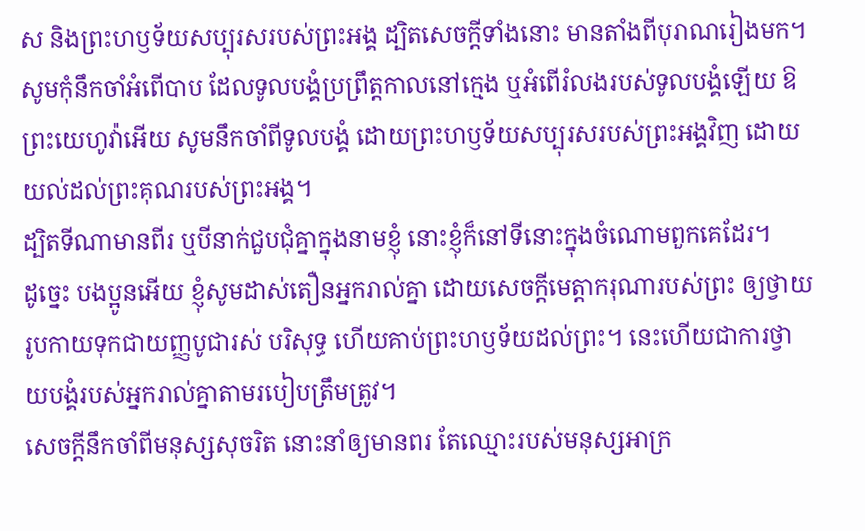ស និងព្រះហឫទ័យសប្បុរសរបស់ព្រះអង្គ ដ្បិតសេចក្ដីទាំងនោះ មានតាំងពីបុរាណរៀងមក។ សូមកុំនឹកចាំអំពើបាប ដែលទូលបង្គំប្រព្រឹត្តកាលនៅក្មេង ឬអំពើរំលងរបស់ទូលបង្គំឡើយ ឱព្រះយេហូវ៉ាអើយ សូមនឹកចាំពីទូលបង្គំ ដោយព្រះហឫទ័យសប្បុរសរបស់ព្រះអង្គវិញ ដោយយល់ដល់ព្រះគុណរបស់ព្រះអង្គ។
ដ្បិតទីណាមានពីរ ឬបីនាក់ជួបជុំគ្នាក្នុងនាមខ្ញុំ នោះខ្ញុំក៏នៅទីនោះក្នុងចំណោមពួកគេដែរ។
ដូច្នេះ បងប្អូនអើយ ខ្ញុំសូមដាស់តឿនអ្នករាល់គ្នា ដោយសេចក្តីមេត្តាករុណារបស់ព្រះ ឲ្យថ្វាយរូបកាយទុកជាយញ្ញបូជារស់ បរិសុទ្ធ ហើយគាប់ព្រះហឫទ័យដល់ព្រះ។ នេះហើយជាការថ្វាយបង្គំរបស់អ្នករាល់គ្នាតាមរបៀបត្រឹមត្រូវ។
សេចក្ដីនឹកចាំពីមនុស្សសុចរិត នោះនាំឲ្យមានពរ តែឈ្មោះរបស់មនុស្សអាក្រ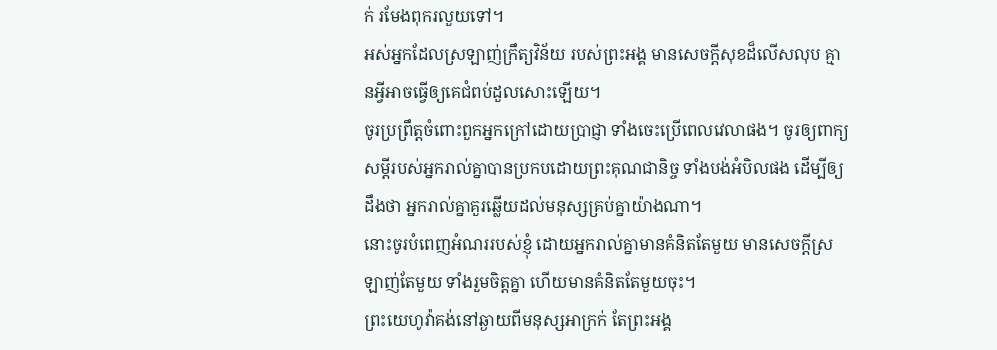ក់ រមែងពុករលួយទៅ។
អស់អ្នកដែលស្រឡាញ់ក្រឹត្យវិន័យ របស់ព្រះអង្គ មានសេចក្ដីសុខដ៏លើសលុប គ្មានអ្វីអាចធ្វើឲ្យគេជំពប់ដួលសោះឡើយ។
ចូរប្រព្រឹត្តចំពោះពួកអ្នកក្រៅដោយប្រាជ្ញា ទាំងចេះប្រើពេលវេលាផង។ ចូរឲ្យពាក្យសម្ដីរបស់អ្នករាល់គ្នាបានប្រកបដោយព្រះគុណជានិច្ច ទាំងបង់អំបិលផង ដើម្បីឲ្យដឹងថា អ្នករាល់គ្នាគួរឆ្លើយដល់មនុស្សគ្រប់គ្នាយ៉ាងណា។
នោះចូរបំពេញអំណររបស់ខ្ញុំ ដោយអ្នករាល់គ្នាមានគំនិតតែមួយ មានសេចក្ដីស្រឡាញ់តែមួយ ទាំងរួមចិត្តគ្នា ហើយមានគំនិតតែមួយចុះ។
ព្រះយេហូវ៉ាគង់នៅឆ្ងាយពីមនុស្សអាក្រក់ តែព្រះអង្គ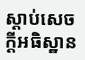ស្តាប់សេចក្ដីអធិស្ឋាន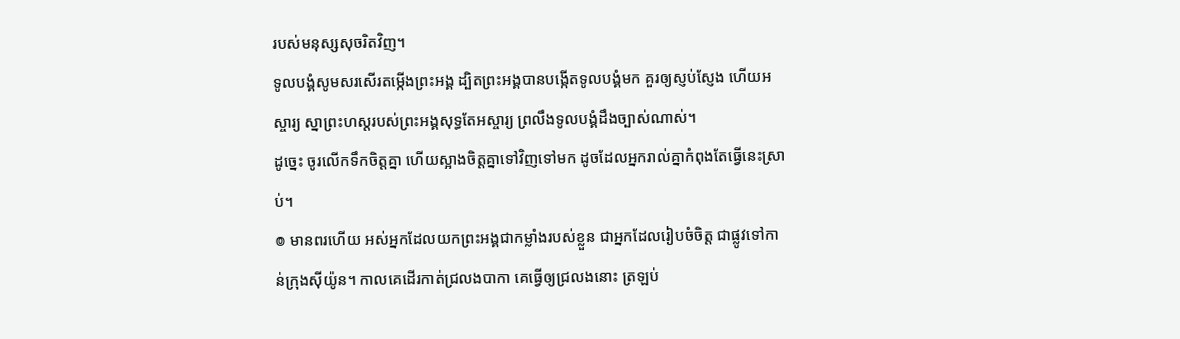របស់មនុស្សសុចរិតវិញ។
ទូលបង្គំសូមសរសើរតម្កើងព្រះអង្គ ដ្បិតព្រះអង្គបានបង្កើតទូលបង្គំមក គួរឲ្យស្ញប់ស្ញែង ហើយអស្ចារ្យ ស្នាព្រះហស្តរបស់ព្រះអង្គសុទ្ធតែអស្ចារ្យ ព្រលឹងទូលបង្គំដឹងច្បាស់ណាស់។
ដូច្នេះ ចូរលើកទឹកចិត្តគ្នា ហើយស្អាងចិត្តគ្នាទៅវិញទៅមក ដូចដែលអ្នករាល់គ្នាកំពុងតែធ្វើនេះស្រាប់។
៙ មានពរហើយ អស់អ្នកដែលយកព្រះអង្គជាកម្លាំងរបស់ខ្លួន ជាអ្នកដែលរៀបចំចិត្ត ជាផ្លូវទៅកាន់ក្រុងស៊ីយ៉ូន។ កាលគេដើរកាត់ជ្រលងបាកា គេធ្វើឲ្យជ្រលងនោះ ត្រឡប់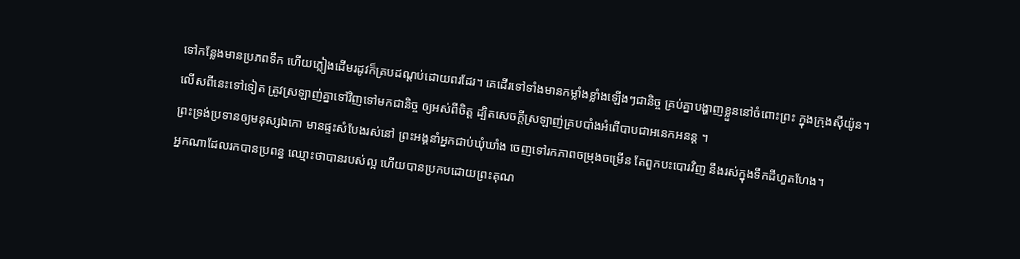ទៅកន្លែងមានប្រភពទឹក ហើយភ្លៀងដើមរដូវក៏គ្របដណ្ដប់ដោយពរដែរ។ គេដើរទៅទាំងមានកម្លាំងខ្លាំងឡើងៗជានិច្ច គ្រប់គ្នាបង្ហាញខ្លួននៅចំពោះព្រះ ក្នុងក្រុងស៊ីយ៉ូន។
លើសពីនេះទៅទៀត ត្រូវស្រឡាញ់គ្នាទៅវិញទៅមកជានិច្ច ឲ្យអស់ពីចិត្ត ដ្បិតសេចក្តីស្រឡាញ់គ្របបាំងអំពើបាបជាអនេកអនន្ត ។
ព្រះទ្រង់ប្រទានឲ្យមនុស្សឯកោ មានផ្ទះសំបែងរស់នៅ ព្រះអង្គនាំអ្នកជាប់ឃុំឃាំង ចេញទៅរកភាពចម្រុងចម្រើន តែពួកបះបោរវិញ នឹងរស់ក្នុងទឹកដីហួតហែង។
អ្នកណាដែលរកបានប្រពន្ធ ឈ្មោះថាបានរបស់ល្អ ហើយបានប្រកបដោយព្រះគុណ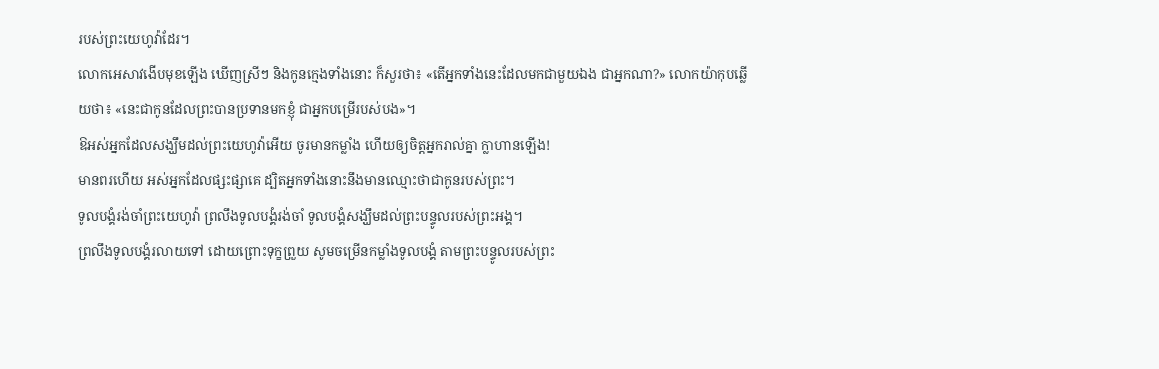របស់ព្រះយេហូវ៉ាដែរ។
លោកអេសាវងើបមុខឡើង ឃើញស្រីៗ និងកូនក្មេងទាំងនោះ ក៏សួរថា៖ «តើអ្នកទាំងនេះដែលមកជាមួយឯង ជាអ្នកណា?» លោកយ៉ាកុបឆ្លើយថា៖ «នេះជាកូនដែលព្រះបានប្រទានមកខ្ញុំ ជាអ្នកបម្រើរបស់បង»។
ឱអស់អ្នកដែលសង្ឃឹមដល់ព្រះយេហូវ៉ាអើយ ចូរមានកម្លាំង ហើយឲ្យចិត្តអ្នករាល់គ្នា ក្លាហានឡើង!
មានពរហើយ អស់អ្នកដែលផ្សះផ្សាគេ ដ្បិតអ្នកទាំងនោះនឹងមានឈ្មោះថាជាកូនរបស់ព្រះ។
ទូលបង្គំរង់ចាំព្រះយេហូវ៉ា ព្រលឹងទូលបង្គំរង់ចាំ ទូលបង្គំសង្ឃឹមដល់ព្រះបន្ទូលរបស់ព្រះអង្គ។
ព្រលឹងទូលបង្គំរលាយទៅ ដោយព្រោះទុក្ខព្រួយ សូមចម្រើនកម្លាំងទូលបង្គំ តាមព្រះបន្ទូលរបស់ព្រះ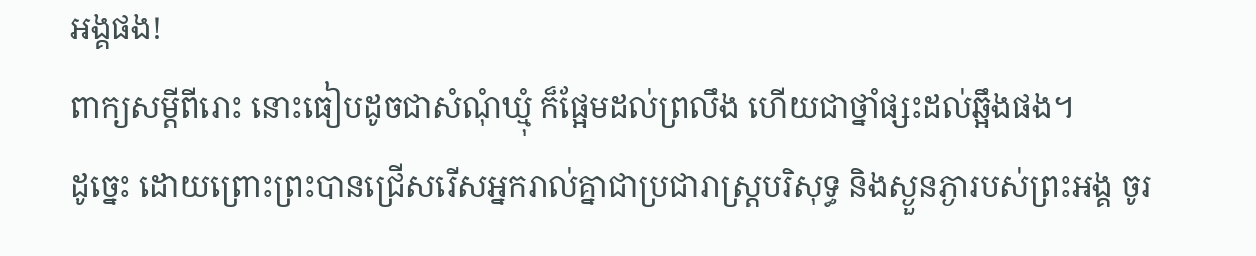អង្គផង!
ពាក្យសម្ដីពីរោះ នោះធៀបដូចជាសំណុំឃ្មុំ ក៏ផ្អែមដល់ព្រលឹង ហើយជាថ្នាំផ្សះដល់ឆ្អឹងផង។
ដូច្នេះ ដោយព្រោះព្រះបានជ្រើសរើសអ្នករាល់គ្នាជាប្រជារាស្រ្តបរិសុទ្ធ និងស្ងួនភ្ងារបស់ព្រះអង្គ ចូរ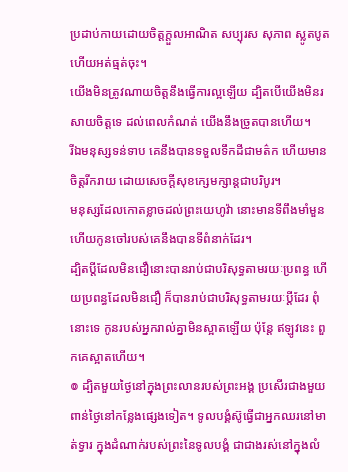ប្រដាប់កាយដោយចិត្តក្តួលអាណិត សប្បុរស សុភាព ស្លូតបូត ហើយអត់ធ្មត់ចុះ។
យើងមិនត្រូវណាយចិត្តនឹងធ្វើការល្អឡើយ ដ្បិតបើយើងមិនរសាយចិត្តទេ ដល់ពេលកំណត់ យើងនឹងច្រូតបានហើយ។
រីឯមនុស្សទន់ទាប គេនឹងបានទទួលទឹកដីជាមត៌ក ហើយមានចិត្តរីករាយ ដោយសេចក្ដីសុខក្សេមក្សាន្តជាបរិបូរ។
មនុស្សដែលកោតខ្លាចដល់ព្រះយេហូវ៉ា នោះមានទីពឹងមាំមួន ហើយកូនចៅរបស់គេនឹងបានទីពំនាក់ដែរ។
ដ្បិតប្តីដែលមិនជឿនោះបានរាប់ជាបរិសុទ្ធតាមរយៈប្រពន្ធ ហើយប្រពន្ធដែលមិនជឿ ក៏បានរាប់ជាបរិសុទ្ធតាមរយៈប្តីដែរ ពុំនោះទេ កូនរបស់អ្នករាល់គ្នាមិនស្អាតឡើយ ប៉ុន្តែ ឥឡូវនេះ ពួកគេស្អាតហើយ។
៙ ដ្បិតមួយថ្ងៃនៅក្នុងព្រះលានរបស់ព្រះអង្គ ប្រសើរជាងមួយពាន់ថ្ងៃនៅកន្លែងផ្សេងទៀត។ ទូលបង្គំស៊ូធ្វើជាអ្នកឈរនៅមាត់ទ្វារ ក្នុងដំណាក់របស់ព្រះនៃទូលបង្គំ ជាជាងរស់នៅក្នុងលំ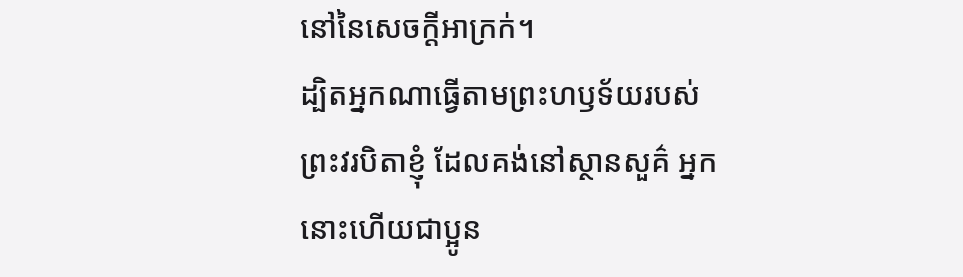នៅនៃសេចក្ដីអាក្រក់។
ដ្បិតអ្នកណាធ្វើតាមព្រះហឫទ័យរបស់ព្រះវរបិតាខ្ញុំ ដែលគង់នៅស្ថានសួគ៌ អ្នកនោះហើយជាប្អូន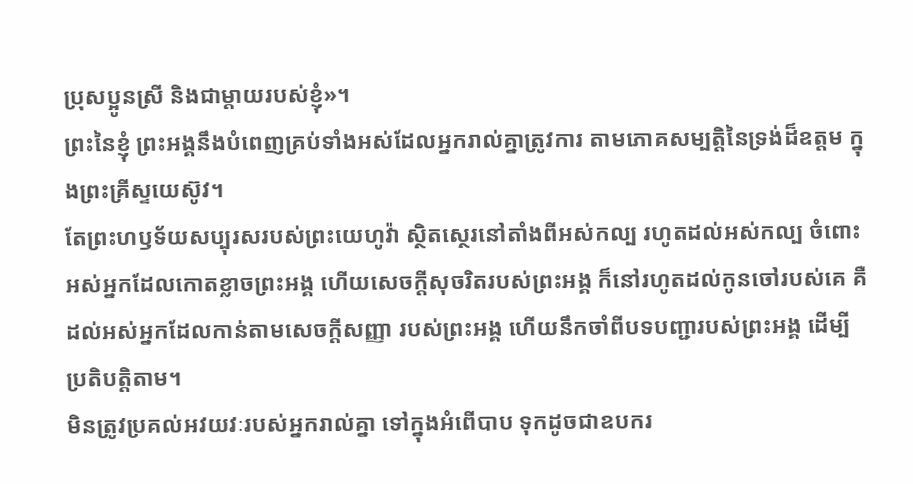ប្រុសប្អូនស្រី និងជាម្តាយរបស់ខ្ញុំ»។
ព្រះនៃខ្ញុំ ព្រះអង្គនឹងបំពេញគ្រប់ទាំងអស់ដែលអ្នករាល់គ្នាត្រូវការ តាមភោគសម្បត្តិនៃទ្រង់ដ៏ឧត្តម ក្នុងព្រះគ្រីស្ទយេស៊ូវ។
តែព្រះហឫទ័យសប្បុរសរបស់ព្រះយេហូវ៉ា ស្ថិតស្ថេរនៅតាំងពីអស់កល្ប រហូតដល់អស់កល្ប ចំពោះអស់អ្នកដែលកោតខ្លាចព្រះអង្គ ហើយសេចក្ដីសុចរិតរបស់ព្រះអង្គ ក៏នៅរហូតដល់កូនចៅរបស់គេ គឺដល់អស់អ្នកដែលកាន់តាមសេចក្ដីសញ្ញា របស់ព្រះអង្គ ហើយនឹកចាំពីបទបញ្ជារបស់ព្រះអង្គ ដើម្បីប្រតិបត្តិតាម។
មិនត្រូវប្រគល់អវយវៈរបស់អ្នករាល់គ្នា ទៅក្នុងអំពើបាប ទុកដូចជាឧបករ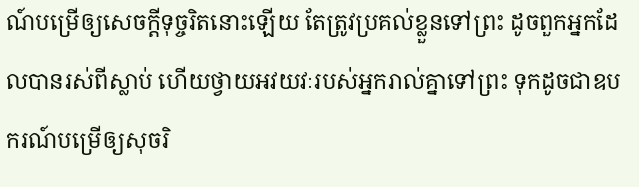ណ៍បម្រើឲ្យសេចក្ដីទុច្ចរិតនោះឡើយ តែត្រូវប្រគល់ខ្លួនទៅព្រះ ដូចពួកអ្នកដែលបានរស់ពីស្លាប់ ហើយថ្វាយអវយវៈរបស់អ្នករាល់គ្នាទៅព្រះ ទុកដូចជាឧបករណ៍បម្រើឲ្យសុចរិ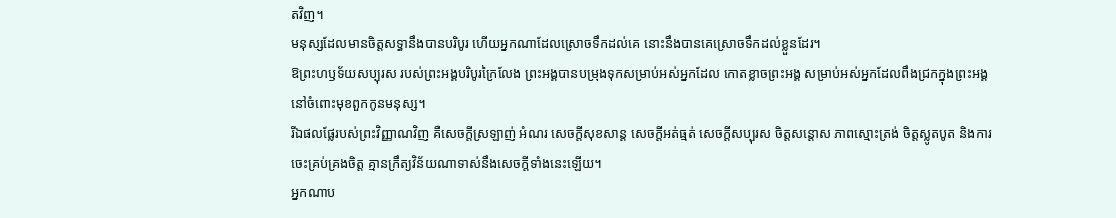តវិញ។
មនុស្សដែលមានចិត្តសទ្ធានឹងបានបរិបូរ ហើយអ្នកណាដែលស្រោចទឹកដល់គេ នោះនឹងបានគេស្រោចទឹកដល់ខ្លួនដែរ។
ឱព្រះហឫទ័យសប្បុរស របស់ព្រះអង្គបរិបូរក្រៃលែង ព្រះអង្គបានបម្រុងទុកសម្រាប់អស់អ្នកដែល កោតខ្លាចព្រះអង្គ សម្រាប់អស់អ្នកដែលពឹងជ្រកក្នុងព្រះអង្គ នៅចំពោះមុខពួកកូនមនុស្ស។
រីឯផលផ្លែរបស់ព្រះវិញ្ញាណវិញ គឺសេចក្ដីស្រឡាញ់ អំណរ សេចក្ដីសុខសាន្ត សេចក្ដីអត់ធ្មត់ សេចក្ដីសប្បុរស ចិត្តសន្ដោស ភាពស្មោះត្រង់ ចិត្តស្លូតបូត និងការចេះគ្រប់គ្រងចិត្ត គ្មានក្រឹត្យវិន័យណាទាស់នឹងសេចក្ដីទាំងនេះឡើយ។
អ្នកណាប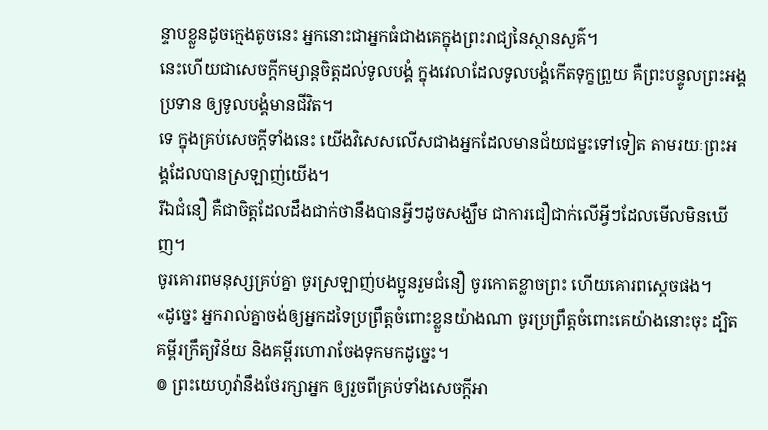ន្ទាបខ្លួនដូចក្មេងតូចនេះ អ្នកនោះជាអ្នកធំជាងគេក្នុងព្រះរាជ្យនៃស្ថានសួគ៌។
នេះហើយជាសេចក្ដីកម្សាន្តចិត្តដល់ទូលបង្គំ ក្នុងវេលាដែលទូលបង្គំកើតទុក្ខព្រួយ គឺព្រះបន្ទូលព្រះអង្គប្រទាន ឲ្យទូលបង្គំមានជីវិត។
ទេ ក្នុងគ្រប់សេចក្តីទាំងនេះ យើងវិសេសលើសជាងអ្នកដែលមានជ័យជម្នះទៅទៀត តាមរយៈព្រះអង្គដែលបានស្រឡាញ់យើង។
រីឯជំនឿ គឺជាចិត្តដែលដឹងជាក់ថានឹងបានអ្វីៗដូចសង្ឃឹម ជាការជឿជាក់លើអ្វីៗដែលមើលមិនឃើញ។
ចូរគោរពមនុស្សគ្រប់គ្នា ចូរស្រឡាញ់បងប្អូនរួមជំនឿ ចូរកោតខ្លាចព្រះ ហើយគោរពស្តេចផង។
«ដូច្នេះ អ្នករាល់គ្នាចង់ឲ្យអ្នកដទៃប្រព្រឹត្តចំពោះខ្លួនយ៉ាងណា ចូរប្រព្រឹត្តចំពោះគេយ៉ាងនោះចុះ ដ្បិតគម្ពីរក្រឹត្យវិន័យ និងគម្ពីរហោរាចែងទុកមកដូច្នេះ។
៙ ព្រះយេហូវ៉ានឹងថែរក្សាអ្នក ឲ្យរួចពីគ្រប់ទាំងសេចក្ដីអា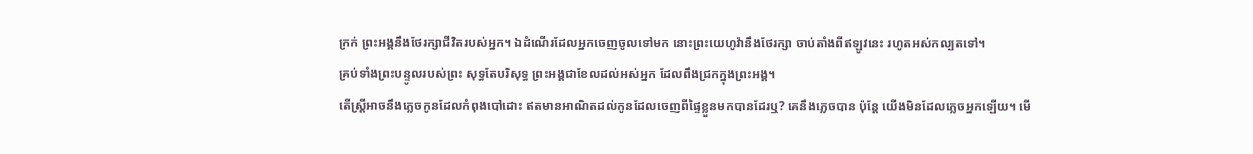ក្រក់ ព្រះអង្គនឹងថែរក្សាជីវិតរបស់អ្នក។ ឯដំណើរដែលអ្នកចេញចូលទៅមក នោះព្រះយេហូវ៉ានឹងថែរក្សា ចាប់តាំងពីឥឡូវនេះ រហូតអស់កល្បតទៅ។
គ្រប់ទាំងព្រះបន្ទូលរបស់ព្រះ សុទ្ធតែបរិសុទ្ធ ព្រះអង្គជាខែលដល់អស់អ្នក ដែលពឹងជ្រកក្នុងព្រះអង្គ។
តើស្ត្រីអាចនឹងភ្លេចកូនដែលកំពុងបៅដោះ ឥតមានអាណិតដល់កូនដែលចេញពីផ្ទៃខ្លួនមកបានដែរឬ? គេនឹងភ្លេចបាន ប៉ុន្តែ យើងមិនដែលភ្លេចអ្នកឡើយ។ មើ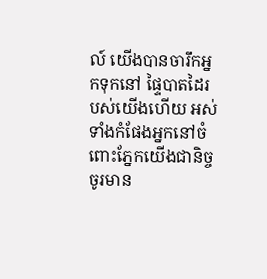ល៍ យើងបានចារឹកអ្នកទុកនៅ ផ្ទៃបាតដៃរបស់យើងហើយ អស់ទាំងកំផែងអ្នកនៅចំពោះភ្នែកយើងជានិច្ច
ចូរមាន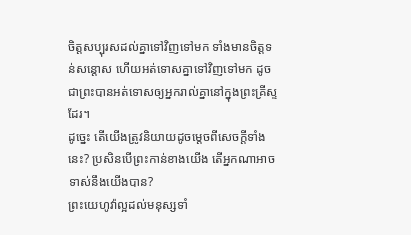ចិត្តសប្បុរសដល់គ្នាទៅវិញទៅមក ទាំងមានចិត្តទន់សន្តោស ហើយអត់ទោសគ្នាទៅវិញទៅមក ដូចជាព្រះបានអត់ទោសឲ្យអ្នករាល់គ្នានៅក្នុងព្រះគ្រីស្ទដែរ។
ដូច្នេះ តើយើងត្រូវនិយាយដូចម្តេចពីសេចក្តីទាំងនេះ? ប្រសិនបើព្រះកាន់ខាងយើង តើអ្នកណាអាចទាស់នឹងយើងបាន?
ព្រះយេហូវ៉ាល្អដល់មនុស្សទាំ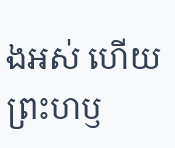ងអស់ ហើយព្រះហឫ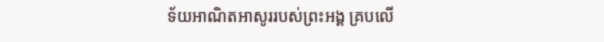ទ័យអាណិតអាសូររបស់ព្រះអង្គ គ្របលើ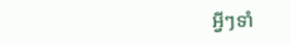អ្វីៗទាំ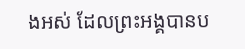ងអស់ ដែលព្រះអង្គបានប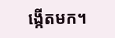ង្កើតមក។